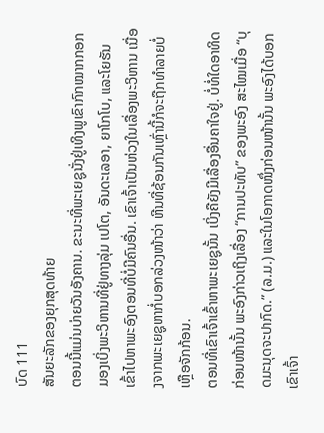ບົດ 111
ສັນຍະລັກຂອງຍຸກສຸດທ້າຍ
ຕອນນີ້ແມ່ນບ່າຍວັນອັງຄານ. ຂະນະທີ່ພະເຍຊູນັ່ງຢູ່ເທິງພູເຂົາກົກໝາກກອກ ມອງເບິ່ງພະວິຫານທີ່ຢູ່ທາງລຸ່ມ ເປໂຕ, ອັນດະເລອາ, ຍາໂກໂບ, ແລະໂຍຮັນເຂົ້າໄປຫາພະອົງຕອນທີ່ບໍ່ມີຄົນອື່ນ. ເຂົາເຈົ້າເປັນຫ່ວງໃນເລື່ອງພະວິຫານ ເນື່ອງຈາກພະເຍຊູຫາກໍ່ບອກລ່ວງໜ້າວ່າ ຫີນທີ່ຊ້ອນກັນເຫຼົ່ານີ້ກໍຈະຖືກທຳລາຍບໍ່ເຫຼືອຈັກກ້ອນ.
ຕອນທີ່ເຂົາເຈົ້າເຂົ້າຫາພະເຍຊູນັ້ນ ເບິ່ງຄືຍັງມີເລື່ອງອື່ນຄາໃຈຢູ່. ບໍ່ທໍ່ໃດອາທິດກ່ອນໜ້ານັ້ນ ພະອົງກ່າວເຖິງເລື່ອງ “ການປະທັບ” ຂອງພະອົງ ສະໄໝເມື່ອ “ບຸດມະນຸດຈະປາກົດ.” (ລ.ມ.) ແລະໃນໂອກາດໜຶ່ງກ່ອນໜ້ານັ້ນ ພະອົງໄດ້ບອກເຂົາເຈົ້າ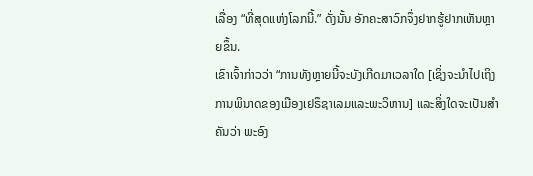ເລື່ອງ “ທີ່ສຸດແຫ່ງໂລກນີ້.” ດັ່ງນັ້ນ ອັກຄະສາວົກຈຶ່ງຢາກຮູ້ຢາກເຫັນຫຼາຍຂຶ້ນ.
ເຂົາເຈົ້າກ່າວວ່າ “ການທັງຫຼາຍນີ້ຈະບັງເກີດມາເວລາໃດ [ເຊິ່ງຈະນຳໄປເຖິງການພິນາດຂອງເມືອງເຢຣຶຊາເລມແລະພະວິຫານ] ແລະສິ່ງໃດຈະເປັນສຳຄັນວ່າ ພະອົງ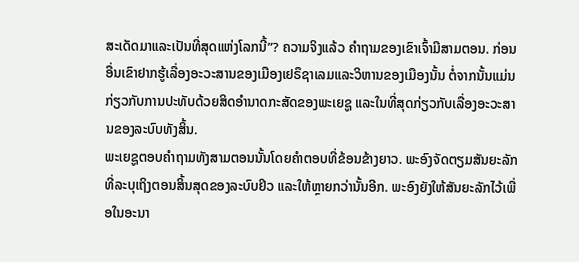ສະເດັດມາແລະເປັນທີ່ສຸດແຫ່ງໂລກນີ້”? ຄວາມຈິງແລ້ວ ຄຳຖາມຂອງເຂົາເຈົ້າມີສາມຕອນ. ກ່ອນອື່ນເຂົາຢາກຮູ້ເລື່ອງອະວະສານຂອງເມືອງເຢຣຶຊາເລມແລະວິຫານຂອງເມືອງນັ້ນ ຕໍ່ຈາກນັ້ນແມ່ນກ່ຽວກັບການປະທັບດ້ວຍສິດອຳນາດກະສັດຂອງພະເຍຊູ ແລະໃນທີ່ສຸດກ່ຽວກັບເລື່ອງອະວະສານຂອງລະບົບທັງສິ້ນ.
ພະເຍຊູຕອບຄຳຖາມທັງສາມຕອນນັ້ນໂດຍຄຳຕອບທີ່ຂ້ອນຂ້າງຍາວ. ພະອົງຈັດຕຽມສັນຍະລັກທີ່ລະບຸເຖິງຕອນສິ້ນສຸດຂອງລະບົບຢິວ ແລະໃຫ້ຫຼາຍກວ່ານັ້ນອີກ. ພະອົງຍັງໃຫ້ສັນຍະລັກໄວ້ເພື່ອໃນອະນາ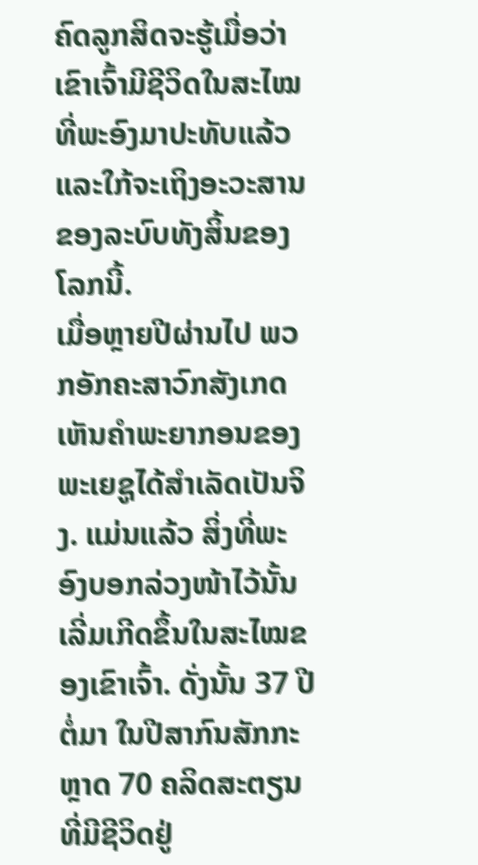ຄົດລູກສິດຈະຮູ້ເມື່ອວ່າເຂົາເຈົ້າມີຊີວິດໃນສະໄໝທີ່ພະອົງມາປະທັບແລ້ວ ແລະໃກ້ຈະເຖິງອະວະສານຂອງລະບົບທັງສິ້ນຂອງໂລກນີ້.
ເມື່ອຫຼາຍປີຜ່ານໄປ ພວກອັກຄະສາວົກສັງເກດເຫັນຄຳພະຍາກອນຂອງພະເຍຊູໄດ້ສຳເລັດເປັນຈິງ. ແມ່ນແລ້ວ ສິ່ງທີ່ພະອົງບອກລ່ວງໜ້າໄວ້ນັ້ນເລີ່ມເກີດຂຶ້ນໃນສະໄໝຂອງເຂົາເຈົ້າ. ດັ່ງນັ້ນ 37 ປີຕໍ່ມາ ໃນປີສາກົນສັກກະຫຼາດ 70 ຄລິດສະຕຽນທີ່ມີຊີວິດຢູ່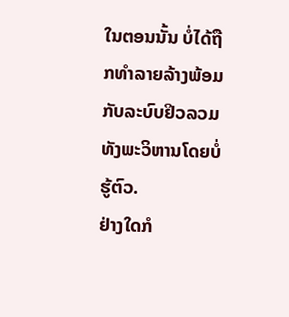ໃນຕອນນັ້ນ ບໍ່ໄດ້ຖືກທຳລາຍລ້າງພ້ອມກັບລະບົບຢິວລວມທັງພະວິຫານໂດຍບໍ່ຮູ້ຕົວ.
ຢ່າງໃດກໍ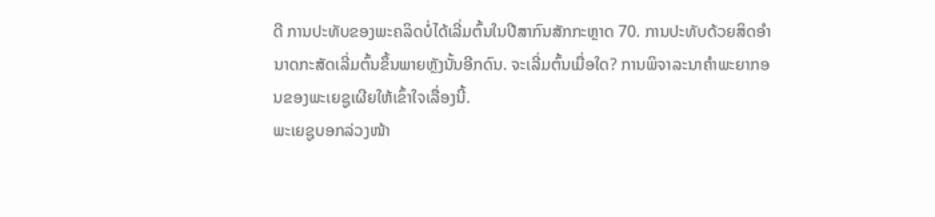ດີ ການປະທັບຂອງພະຄລິດບໍ່ໄດ້ເລີ່ມຕົ້ນໃນປີສາກົນສັກກະຫຼາດ 70. ການປະທັບດ້ວຍສິດອຳນາດກະສັດເລີ່ມຕົ້ນຂຶ້ນພາຍຫຼັງນັ້ນອີກດົນ. ຈະເລີ່ມຕົ້ນເມື່ອໃດ? ການພິຈາລະນາຄຳພະຍາກອນຂອງພະເຍຊູເຜີຍໃຫ້ເຂົ້າໃຈເລື່ອງນີ້.
ພະເຍຊູບອກລ່ວງໜ້າ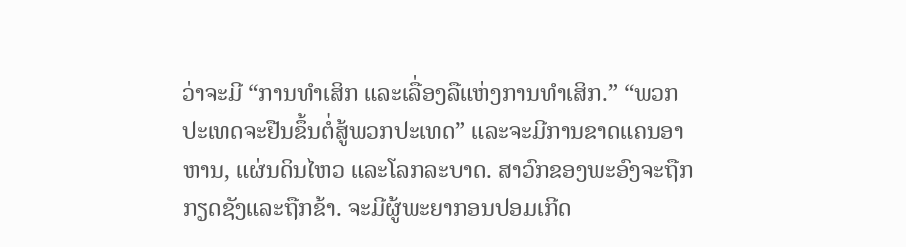ວ່າຈະມີ “ການທຳເສິກ ແລະເລື່ອງລືແຫ່ງການທຳເສິກ.” “ພວກປະເທດຈະຢືນຂຶ້ນຕໍ່ສູ້ພວກປະເທດ” ແລະຈະມີການຂາດແຄນອາຫານ, ແຜ່ນດິນໄຫວ ແລະໂລກລະບາດ. ສາວົກຂອງພະອົງຈະຖືກກຽດຊັງແລະຖືກຂ້າ. ຈະມີຜູ້ພະຍາກອນປອມເກີດ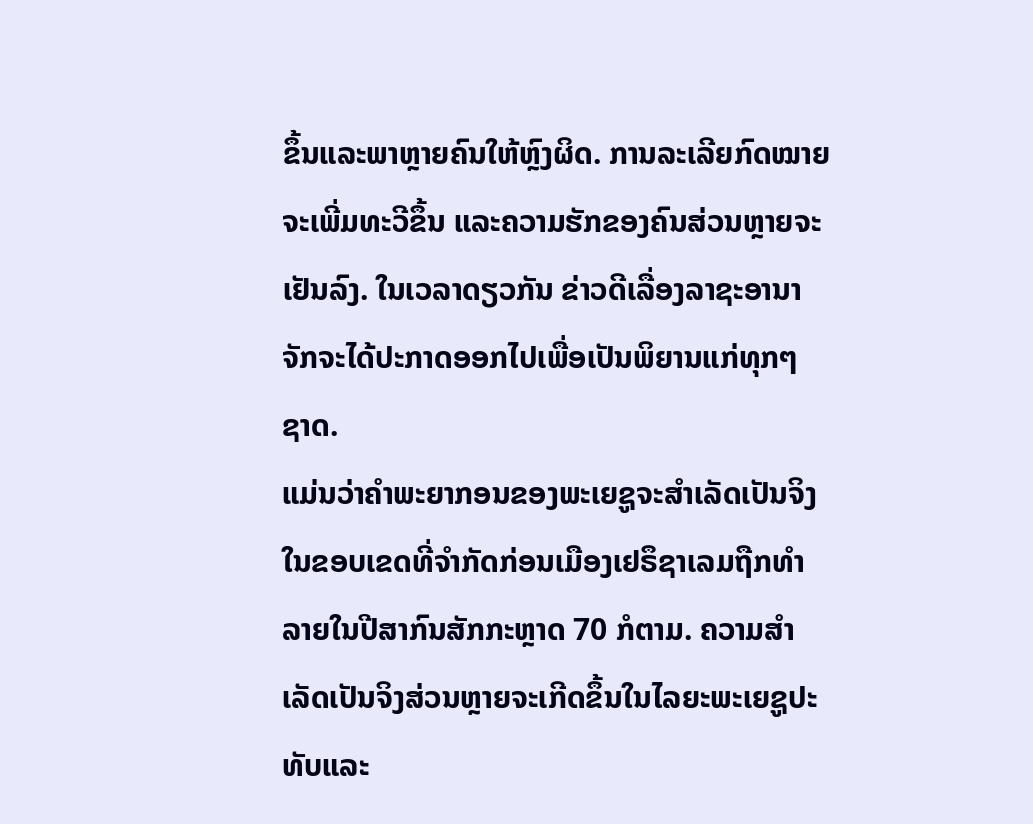ຂຶ້ນແລະພາຫຼາຍຄົນໃຫ້ຫຼົງຜິດ. ການລະເລີຍກົດໝາຍຈະເພີ່ມທະວີຂຶ້ນ ແລະຄວາມຮັກຂອງຄົນສ່ວນຫຼາຍຈະເຢັນລົງ. ໃນເວລາດຽວກັນ ຂ່າວດີເລື່ອງລາຊະອານາຈັກຈະໄດ້ປະກາດອອກໄປເພື່ອເປັນພິຍານແກ່ທຸກໆ ຊາດ.
ແມ່ນວ່າຄຳພະຍາກອນຂອງພະເຍຊູຈະສຳເລັດເປັນຈິງໃນຂອບເຂດທີ່ຈຳກັດກ່ອນເມືອງເຢຣຶຊາເລມຖືກທຳລາຍໃນປີສາກົນສັກກະຫຼາດ 70 ກໍຕາມ. ຄວາມສຳເລັດເປັນຈິງສ່ວນຫຼາຍຈະເກີດຂຶ້ນໃນໄລຍະພະເຍຊູປະທັບແລະ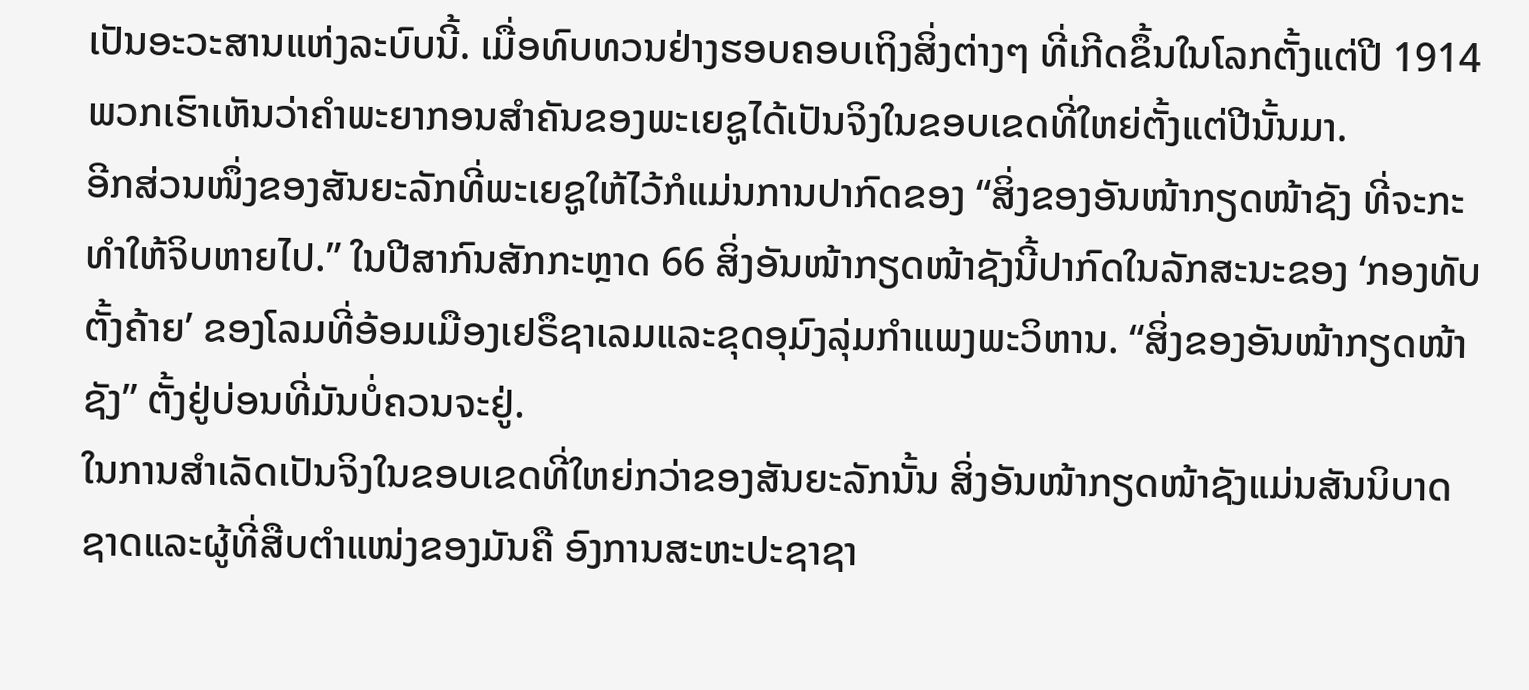ເປັນອະວະສານແຫ່ງລະບົບນີ້. ເມື່ອທົບທວນຢ່າງຮອບຄອບເຖິງສິ່ງຕ່າງໆ ທີ່ເກີດຂຶ້ນໃນໂລກຕັ້ງແຕ່ປີ 1914 ພວກເຮົາເຫັນວ່າຄຳພະຍາກອນສຳຄັນຂອງພະເຍຊູໄດ້ເປັນຈິງໃນຂອບເຂດທີ່ໃຫຍ່ຕັ້ງແຕ່ປີນັ້ນມາ.
ອີກສ່ວນໜຶ່ງຂອງສັນຍະລັກທີ່ພະເຍຊູໃຫ້ໄວ້ກໍແມ່ນການປາກົດຂອງ “ສິ່ງຂອງອັນໜ້າກຽດໜ້າຊັງ ທີ່ຈະກະທຳໃຫ້ຈິບຫາຍໄປ.” ໃນປີສາກົນສັກກະຫຼາດ 66 ສິ່ງອັນໜ້າກຽດໜ້າຊັງນີ້ປາກົດໃນລັກສະນະຂອງ ‘ກອງທັບຕັ້ງຄ້າຍ’ ຂອງໂລມທີ່ອ້ອມເມືອງເຢຣຶຊາເລມແລະຂຸດອຸມົງລຸ່ມກຳແພງພະວິຫານ. “ສິ່ງຂອງອັນໜ້າກຽດໜ້າຊັງ” ຕັ້ງຢູ່ບ່ອນທີ່ມັນບໍ່ຄວນຈະຢູ່.
ໃນການສຳເລັດເປັນຈິງໃນຂອບເຂດທີ່ໃຫຍ່ກວ່າຂອງສັນຍະລັກນັ້ນ ສິ່ງອັນໜ້າກຽດໜ້າຊັງແມ່ນສັນນິບາດຊາດແລະຜູ້ທີ່ສືບຕຳແໜ່ງຂອງມັນຄື ອົງການສະຫະປະຊາຊາ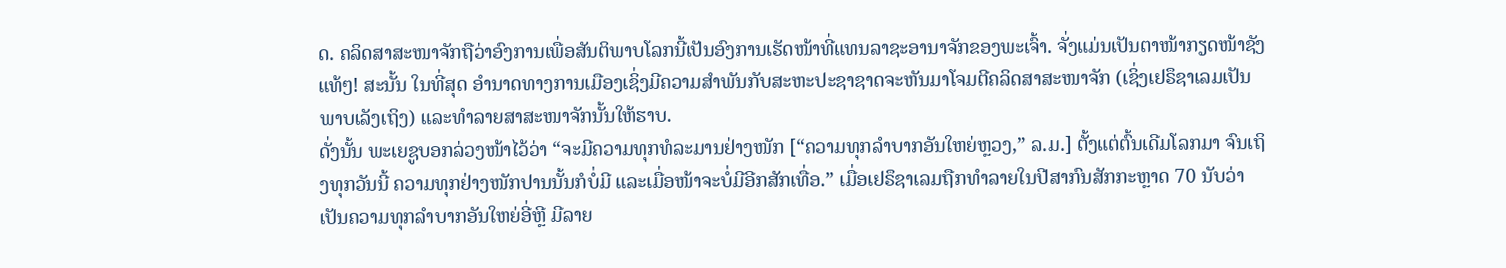ດ. ຄລິດສາສະໜາຈັກຖືວ່າອົງການເພື່ອສັນຕິພາບໂລກນີ້ເປັນອົງການເຮັດໜ້າທີ່ແທນລາຊະອານາຈັກຂອງພະເຈົ້າ. ຈັ່ງແມ່ນເປັນຕາໜ້າກຽດໜ້າຊັງແທ້ໆ! ສະນັ້ນ ໃນທີ່ສຸດ ອຳນາດທາງການເມືອງເຊິ່ງມີຄວາມສຳພັນກັບສະຫະປະຊາຊາດຈະຫັນມາໂຈມຕີຄລິດສາສະໜາຈັກ (ເຊິ່ງເຢຣຶຊາເລມເປັນພາບເລັງເຖິງ) ແລະທຳລາຍສາສະໜາຈັກນັ້ນໃຫ້ຮາບ.
ດັ່ງນັ້ນ ພະເຍຊູບອກລ່ວງໜ້າໄວ້ວ່າ “ຈະມີຄວາມທຸກທໍລະມານຢ່າງໜັກ [“ຄວາມທຸກລຳບາກອັນໃຫຍ່ຫຼວງ,” ລ.ມ.] ຕັ້ງແຕ່ຕົ້ນເດີມໂລກມາ ຈົນເຖິງທຸກວັນນີ້ ຄວາມທຸກຢ່າງໜັກປານນັ້ນກໍບໍ່ມີ ແລະເມື່ອໜ້າຈະບໍ່ມີອີກສັກເທື່ອ.” ເມື່ອເຢຣຶຊາເລມຖືກທຳລາຍໃນປີສາກົນສັກກະຫຼາດ 70 ນັບວ່າເປັນຄວາມທຸກລຳບາກອັນໃຫຍ່ອີ່ຫຼີ ມີລາຍ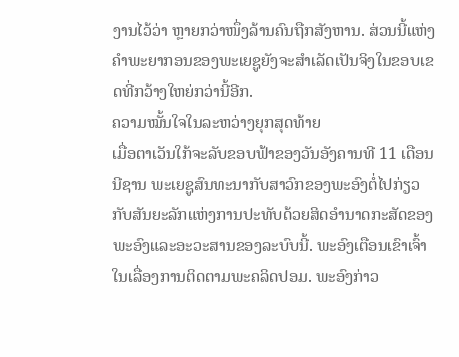ງານໄວ້ວ່າ ຫຼາຍກວ່າໜຶ່ງລ້ານຄົນຖືກສັງຫານ. ສ່ວນນີ້ແຫ່ງຄຳພະຍາກອນຂອງພະເຍຊູຍັງຈະສຳເລັດເປັນຈິງໃນຂອບເຂດທີ່ກວ້າງໃຫຍ່ກວ່ານີ້ອີກ.
ຄວາມໝັ້ນໃຈໃນລະຫວ່າງຍຸກສຸດທ້າຍ
ເມື່ອຕາເວັນໃກ້ຈະລັບຂອບຟ້າຂອງວັນອັງຄານທີ 11 ເດືອນນີຊານ ພະເຍຊູສົນທະນາກັບສາວົກຂອງພະອົງຕໍ່ໄປກ່ຽວກັບສັນຍະລັກແຫ່ງການປະທັບດ້ວຍສິດອຳນາດກະສັດຂອງພະອົງແລະອະວະສານຂອງລະບົບນີ້. ພະອົງເຕືອນເຂົາເຈົ້າໃນເລື່ອງການຕິດຕາມພະຄລິດປອມ. ພະອົງກ່າວ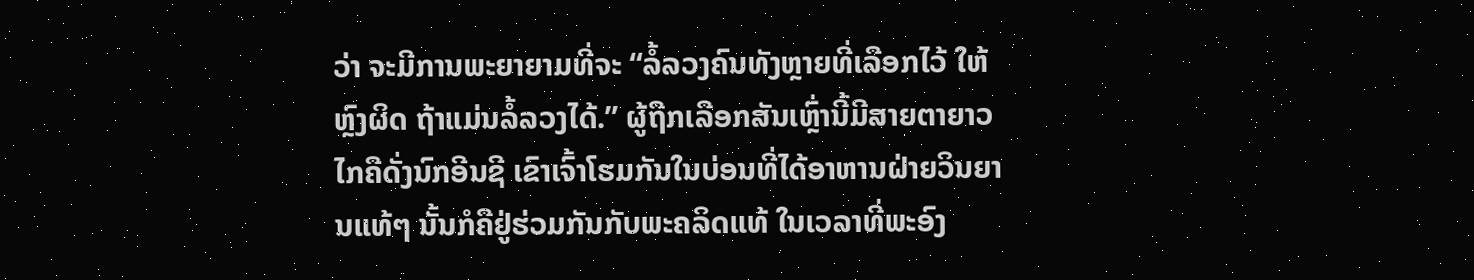ວ່າ ຈະມີການພະຍາຍາມທີ່ຈະ “ລໍ້ລວງຄົນທັງຫຼາຍທີ່ເລືອກໄວ້ ໃຫ້ຫຼົງຜິດ ຖ້າແມ່ນລໍ້ລວງໄດ້.” ຜູ້ຖືກເລືອກສັນເຫຼົ່ານີ້ມີສາຍຕາຍາວໄກຄືດັ່ງນົກອີນຊີ ເຂົາເຈົ້າໂຮມກັນໃນບ່ອນທີ່ໄດ້ອາຫານຝ່າຍວິນຍານແທ້ໆ ນັ້ນກໍຄືຢູ່ຮ່ວມກັນກັບພະຄລິດແທ້ ໃນເວລາທີ່ພະອົງ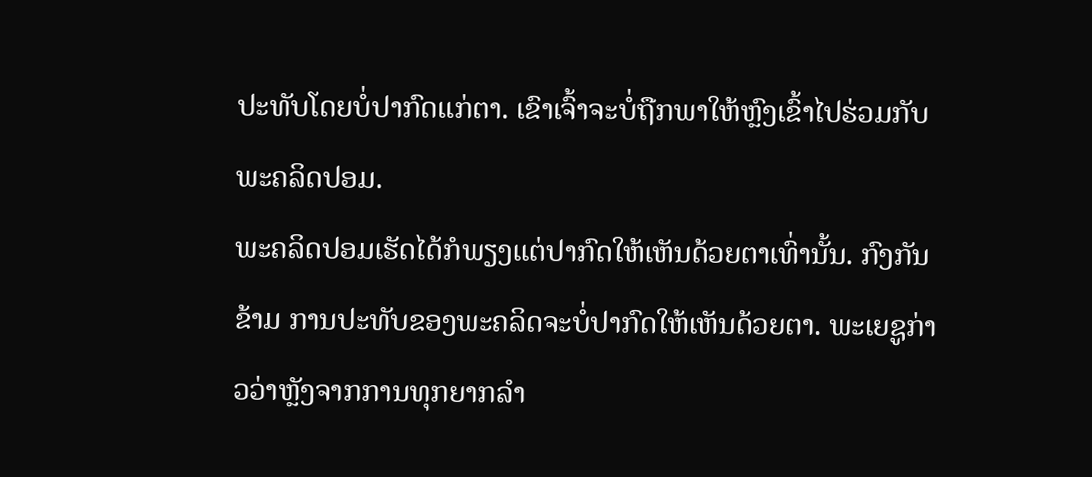ປະທັບໂດຍບໍ່ປາກົດແກ່ຕາ. ເຂົາເຈົ້າຈະບໍ່ຖືກພາໃຫ້ຫຼົງເຂົ້າໄປຮ່ວມກັບພະຄລິດປອມ.
ພະຄລິດປອມເຮັດໄດ້ກໍພຽງແຕ່ປາກົດໃຫ້ເຫັນດ້ວຍຕາເທົ່ານັ້ນ. ກົງກັນຂ້າມ ການປະທັບຂອງພະຄລິດຈະບໍ່ປາກົດໃຫ້ເຫັນດ້ວຍຕາ. ພະເຍຊູກ່າວວ່າຫຼັງຈາກການທຸກຍາກລຳ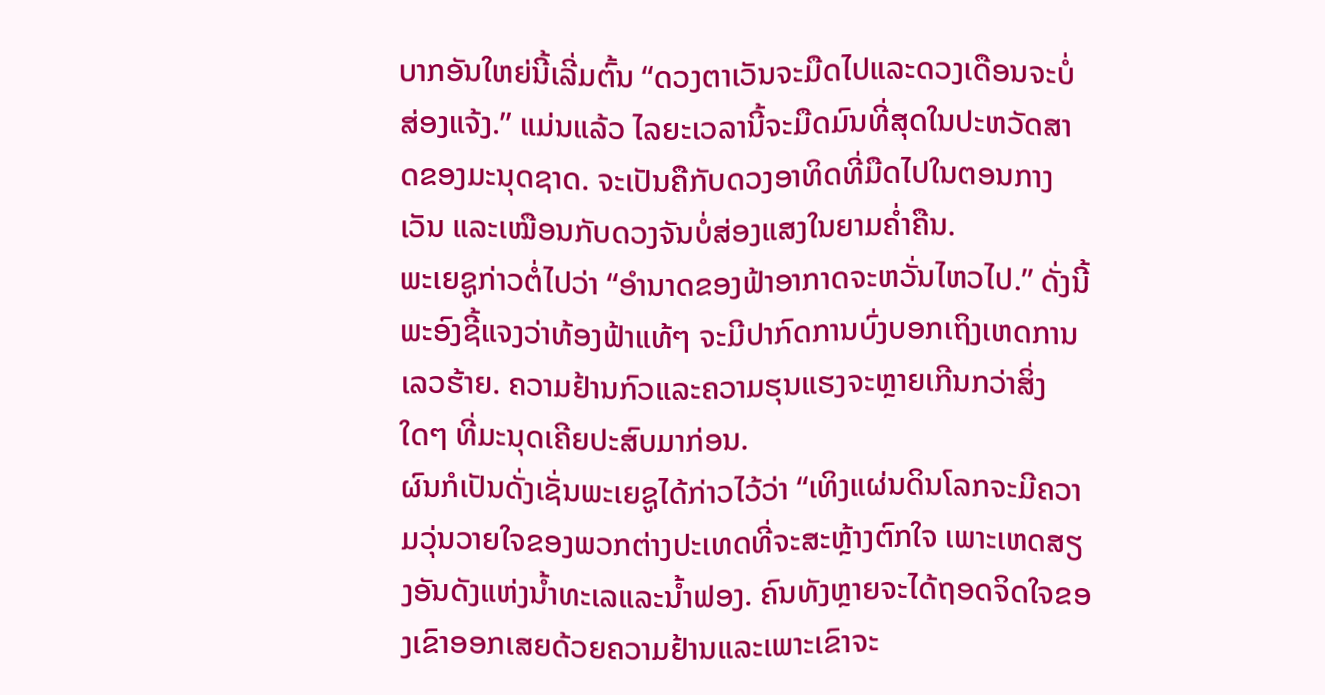ບາກອັນໃຫຍ່ນີ້ເລີ່ມຕົ້ນ “ດວງຕາເວັນຈະມືດໄປແລະດວງເດືອນຈະບໍ່ສ່ອງແຈ້ງ.” ແມ່ນແລ້ວ ໄລຍະເວລານີ້ຈະມືດມົນທີ່ສຸດໃນປະຫວັດສາດຂອງມະນຸດຊາດ. ຈະເປັນຄືກັບດວງອາທິດທີ່ມືດໄປໃນຕອນກາງເວັນ ແລະເໝືອນກັບດວງຈັນບໍ່ສ່ອງແສງໃນຍາມຄ່ຳຄືນ.
ພະເຍຊູກ່າວຕໍ່ໄປວ່າ “ອຳນາດຂອງຟ້າອາກາດຈະຫວັ່ນໄຫວໄປ.” ດັ່ງນີ້ ພະອົງຊີ້ແຈງວ່າທ້ອງຟ້າແທ້ໆ ຈະມີປາກົດການບົ່ງບອກເຖິງເຫດການເລວຮ້າຍ. ຄວາມຢ້ານກົວແລະຄວາມຮຸນແຮງຈະຫຼາຍເກີນກວ່າສິ່ງໃດໆ ທີ່ມະນຸດເຄີຍປະສົບມາກ່ອນ.
ຜົນກໍເປັນດັ່ງເຊັ່ນພະເຍຊູໄດ້ກ່າວໄວ້ວ່າ “ເທິງແຜ່ນດິນໂລກຈະມີຄວາມວຸ່ນວາຍໃຈຂອງພວກຕ່າງປະເທດທີ່ຈະສະຫຼ້າງຕົກໃຈ ເພາະເຫດສຽງອັນດັງແຫ່ງນ້ຳທະເລແລະນ້ຳຟອງ. ຄົນທັງຫຼາຍຈະໄດ້ຖອດຈິດໃຈຂອງເຂົາອອກເສຍດ້ວຍຄວາມຢ້ານແລະເພາະເຂົາຈະ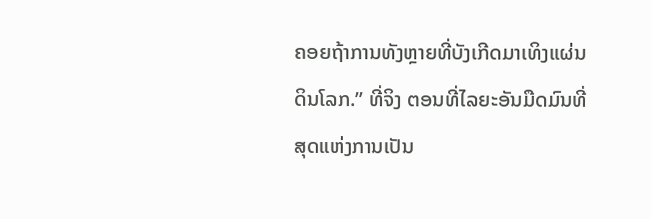ຄອຍຖ້າການທັງຫຼາຍທີ່ບັງເກີດມາເທິງແຜ່ນດິນໂລກ.” ທີ່ຈິງ ຕອນທີ່ໄລຍະອັນມືດມົນທີ່ສຸດແຫ່ງການເປັນ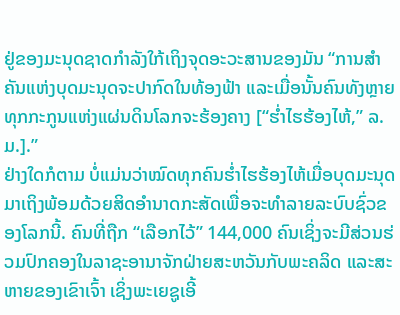ຢູ່ຂອງມະນຸດຊາດກຳລັງໃກ້ເຖິງຈຸດອະວະສານຂອງມັນ “ການສຳຄັນແຫ່ງບຸດມະນຸດຈະປາກົດໃນທ້ອງຟ້າ ແລະເມື່ອນັ້ນຄົນທັງຫຼາຍທຸກກະກູນແຫ່ງແຜ່ນດິນໂລກຈະຮ້ອງຄາງ [“ຮ່ຳໄຮຮ້ອງໄຫ້,” ລ.ມ.].”
ຢ່າງໃດກໍຕາມ ບໍ່ແມ່ນວ່າໝົດທຸກຄົນຮ່ຳໄຮຮ້ອງໄຫ້ເມື່ອບຸດມະນຸດມາເຖິງພ້ອມດ້ວຍສິດອຳນາດກະສັດເພື່ອຈະທຳລາຍລະບົບຊົ່ວຂອງໂລກນີ້. ຄົນທີ່ຖືກ “ເລືອກໄວ້” 144,000 ຄົນເຊິ່ງຈະມີສ່ວນຮ່ວມປົກຄອງໃນລາຊະອານາຈັກຝ່າຍສະຫວັນກັບພະຄລິດ ແລະສະຫາຍຂອງເຂົາເຈົ້າ ເຊິ່ງພະເຍຊູເອີ້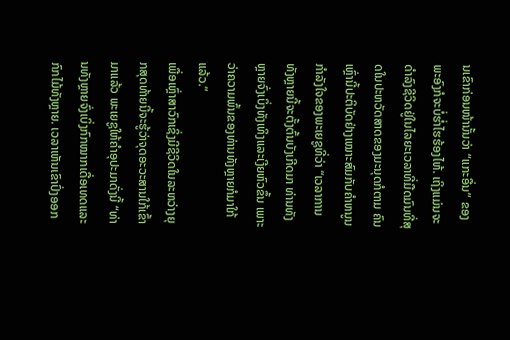ນເຂົາກ່ອນໜ້ານັ້ນວ່າ “ແກະອື່ນ” ຂອງພະອົງກໍຈະບໍ່ຮ່ຳໄຮຮ້ອງໄຫ້. ເຖິງແມ່ນຈະດຳລົງຊີວິດຢູ່ໃນໄລຍະເວລາທີ່ມືດມົນທີ່ສຸດໃນປະຫວັດສາດຂອງມະນຸດກໍຕາມ ຄົນເຫຼົ່ານີ້ປະຕິບັດຢ່າງເໝາະສົມກັບຄຳຫນູນກຳລັງໃຈຂອງພະເຍຊູທີ່ວ່າ “ເວລາການທັງຫຼາຍນີ້ຈະຕັ້ງຕົ້ນບັງເກີດມາ ທ່ານທັງຫຼາຍຈົ່ງເບິ່ງທັງເທິງແລະເງີຍຫົວຂຶ້ນ ເພາະວ່າຄວາມພົ້ນຂອງທ່ານທັງຫຼາຍກໍມາໃກ້ແລ້ວ.”
ເພື່ອເຫຼົ່າສາວົກເຊິ່ງມີຊີວິດໃນລະຫວ່າງຍຸກສຸດທ້າຍນີ້ຈະຮູ້ວ່າຈຸດອະວະສານໃກ້ເຂົ້າມາແລ້ວ ພະເຍຊູໃຫ້ຄຳອຸປະມາດັ່ງນີ້ “ທ່ານທັງຫຼາຍຈົ່ງເບິ່ງກົກໝາກເດື່ອເທດແລະກົກໄມ້ທັງຫຼາຍ. ເວລາເຫັນເຂົາປົ່ງອອກ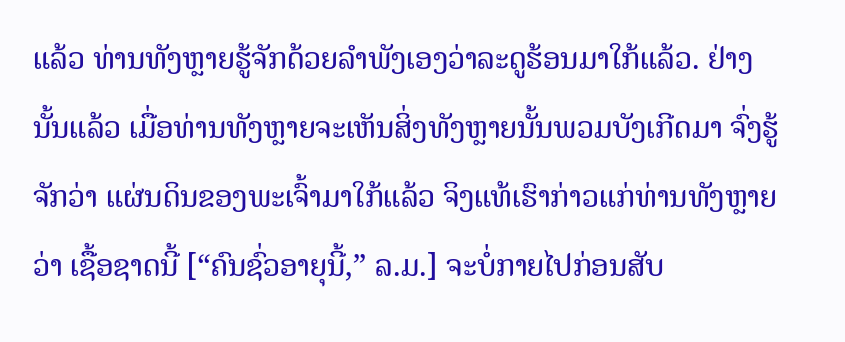ແລ້ວ ທ່ານທັງຫຼາຍຮູ້ຈັກດ້ວຍລຳພັງເອງວ່າລະດູຮ້ອນມາໃກ້ແລ້ວ. ຢ່າງນັ້ນແລ້ວ ເມື່ອທ່ານທັງຫຼາຍຈະເຫັນສິ່ງທັງຫຼາຍນັ້ນພວມບັງເກີດມາ ຈົ່ງຮູ້ຈັກວ່າ ແຜ່ນດິນຂອງພະເຈົ້າມາໃກ້ແລ້ວ ຈິງແທ້ເຮົາກ່າວແກ່ທ່ານທັງຫຼາຍວ່າ ເຊື້ອຊາດນີ້ [“ຄົນຊົ່ວອາຍຸນີ້,” ລ.ມ.] ຈະບໍ່ກາຍໄປກ່ອນສັບ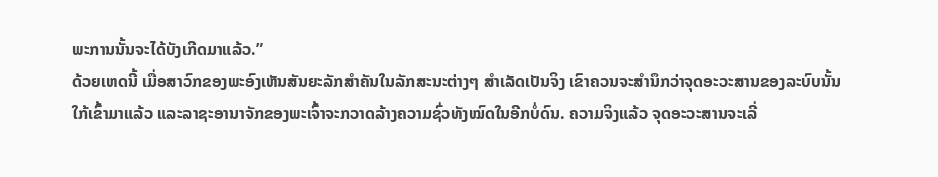ພະການນັ້ນຈະໄດ້ບັງເກີດມາແລ້ວ.”
ດ້ວຍເຫດນີ້ ເມື່ອສາວົກຂອງພະອົງເຫັນສັນຍະລັກສຳຄັນໃນລັກສະນະຕ່າງໆ ສຳເລັດເປັນຈິງ ເຂົາຄວນຈະສຳນຶກວ່າຈຸດອະວະສານຂອງລະບົບນັ້ນໃກ້ເຂົ້າມາແລ້ວ ແລະລາຊະອານາຈັກຂອງພະເຈົ້າຈະກວາດລ້າງຄວາມຊົ່ວທັງໝົດໃນອີກບໍ່ດົນ. ຄວາມຈິງແລ້ວ ຈຸດອະວະສານຈະເລີ່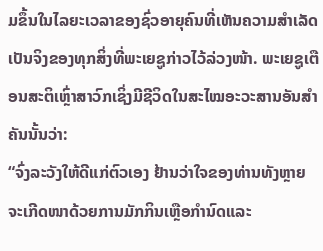ມຂຶ້ນໃນໄລຍະເວລາຂອງຊົ່ວອາຍຸຄົນທີ່ເຫັນຄວາມສຳເລັດເປັນຈິງຂອງທຸກສິ່ງທີ່ພະເຍຊູກ່າວໄວ້ລ່ວງໜ້າ. ພະເຍຊູເຕືອນສະຕິເຫຼົ່າສາວົກເຊິ່ງມີຊີວິດໃນສະໄໝອະວະສານອັນສຳຄັນນັ້ນວ່າ:
“ຈົ່ງລະວັງໃຫ້ດີແກ່ຕົວເອງ ຢ້ານວ່າໃຈຂອງທ່ານທັງຫຼາຍຈະເກີດໜາດ້ວຍການມັກກິນເຫຼືອກຳນົດແລະ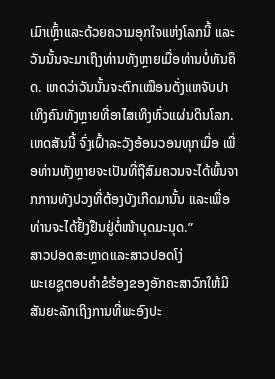ເມົາເຫຼົ້າແລະດ້ວຍຄວາມອຸກໃຈແຫ່ງໂລກນີ້ ແລະວັນນັ້ນຈະມາເຖິງທ່ານທັງຫຼາຍເມື່ອທ່ານບໍ່ທັນຄຶດ. ເຫດວ່າວັນນັ້ນຈະຕົກເໝືອນດັ່ງແຫຈັບປາເທິງຄົນທັງຫຼາຍທີ່ອາໄສເທິງທົ່ວແຜ່ນດິນໂລກ. ເຫດສັນນີ້ ຈົ່ງເຝົ້າລະວັງອ້ອນວອນທຸກເມື່ອ ເພື່ອທ່ານທັງຫຼາຍຈະເປັນທີ່ຖືສົມຄວນຈະໄດ້ພົ້ນຈາກການທັງປວງທີ່ຕ້ອງບັງເກີດມານັ້ນ ແລະເພື່ອທ່ານຈະໄດ້ຢັ້ງຢືນຢູ່ຕໍ່ໜ້າບຸດມະນຸດ.”
ສາວປອດສະຫຼາດແລະສາວປອດໂງ່
ພະເຍຊູຕອບຄຳຂໍຮ້ອງຂອງອັກຄະສາວົກໃຫ້ມີສັນຍະລັກເຖິງການທີ່ພະອົງປະ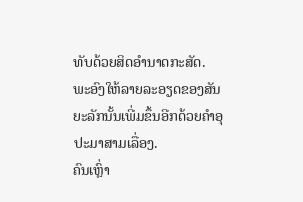ທັບດ້ວຍສິດອຳນາດກະສັດ. ພະອົງໃຫ້ລາຍລະອຽດຂອງສັນຍະລັກນັ້ນເພີ່ມຂຶ້ນອີກດ້ວຍຄຳອຸປະມາສາມເລື່ອງ.
ຄົນເຫຼົ່າ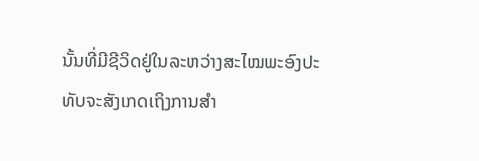ນັ້ນທີ່ມີຊີວິດຢູ່ໃນລະຫວ່າງສະໄໝພະອົງປະທັບຈະສັງເກດເຖິງການສຳ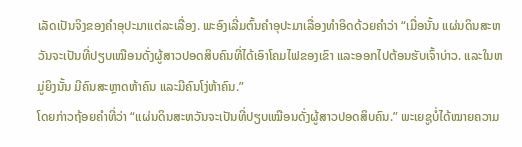ເລັດເປັນຈິງຂອງຄຳອຸປະມາແຕ່ລະເລື່ອງ. ພະອົງເລີ່ມຕົ້ນຄຳອຸປະມາເລື່ອງທຳອິດດ້ວຍຄຳວ່າ “ເມື່ອນັ້ນ ແຜ່ນດິນສະຫວັນຈະເປັນທີ່ປຽບເໝືອນດັ່ງຜູ້ສາວປອດສິບຄົນທີ່ໄດ້ເອົາໂຄມໄຟຂອງເຂົາ ແລະອອກໄປຕ້ອນຮັບເຈົ້າບ່າວ. ແລະໃນຫມູ່ຍິງນັ້ນ ມີຄົນສະຫຼາດຫ້າຄົນ ແລະມີຄົນໂງ່ຫ້າຄົນ.”
ໂດຍກ່າວຖ້ອຍຄຳທີ່ວ່າ “ແຜ່ນດິນສະຫວັນຈະເປັນທີ່ປຽບເໝືອນດັ່ງຜູ້ສາວປອດສິບຄົນ.” ພະເຍຊູບໍ່ໄດ້ໝາຍຄວາມ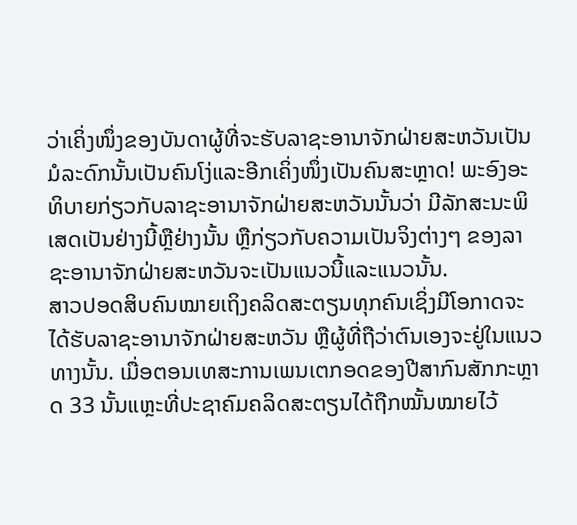ວ່າເຄິ່ງໜຶ່ງຂອງບັນດາຜູ້ທີ່ຈະຮັບລາຊະອານາຈັກຝ່າຍສະຫວັນເປັນມໍລະດົກນັ້ນເປັນຄົນໂງ່ແລະອີກເຄິ່ງໜຶ່ງເປັນຄົນສະຫຼາດ! ພະອົງອະທິບາຍກ່ຽວກັບລາຊະອານາຈັກຝ່າຍສະຫວັນນັ້ນວ່າ ມີລັກສະນະພິເສດເປັນຢ່າງນີ້ຫຼືຢ່າງນັ້ນ ຫຼືກ່ຽວກັບຄວາມເປັນຈິງຕ່າງໆ ຂອງລາຊະອານາຈັກຝ່າຍສະຫວັນຈະເປັນແນວນີ້ແລະແນວນັ້ນ.
ສາວປອດສິບຄົນໝາຍເຖິງຄລິດສະຕຽນທຸກຄົນເຊິ່ງມີໂອກາດຈະໄດ້ຮັບລາຊະອານາຈັກຝ່າຍສະຫວັນ ຫຼືຜູ້ທີ່ຖືວ່າຕົນເອງຈະຢູ່ໃນແນວທາງນັ້ນ. ເມື່ອຕອນເທສະການເພນເຕກອດຂອງປີສາກົນສັກກະຫຼາດ 33 ນັ້ນແຫຼະທີ່ປະຊາຄົມຄລິດສະຕຽນໄດ້ຖືກໝັ້ນໝາຍໄວ້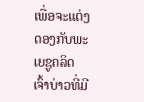ເພື່ອຈະແຕ່ງດອງກັບພະເຍຊູຄລິດ ເຈົ້າບ່າວທີ່ມີ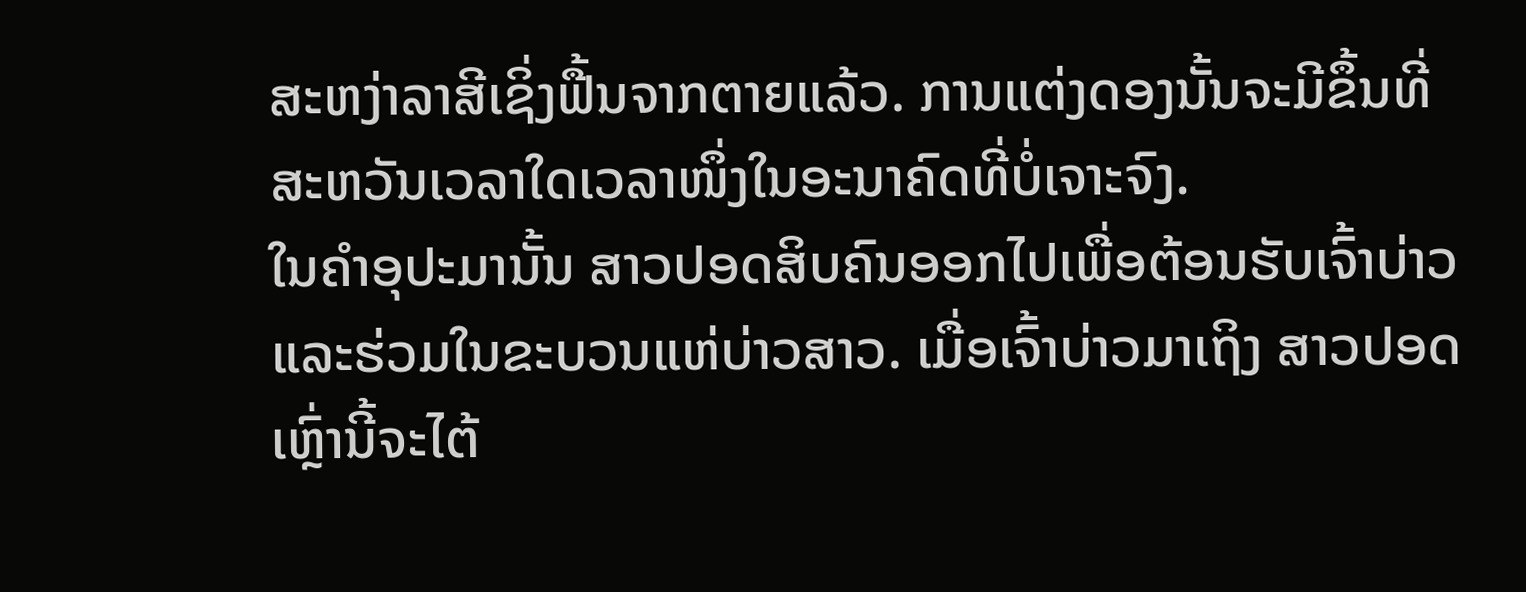ສະຫງ່າລາສີເຊິ່ງຟື້ນຈາກຕາຍແລ້ວ. ການແຕ່ງດອງນັ້ນຈະມີຂຶ້ນທີ່ສະຫວັນເວລາໃດເວລາໜຶ່ງໃນອະນາຄົດທີ່ບໍ່ເຈາະຈົງ.
ໃນຄຳອຸປະມານັ້ນ ສາວປອດສິບຄົນອອກໄປເພື່ອຕ້ອນຮັບເຈົ້າບ່າວແລະຮ່ວມໃນຂະບວນແຫ່ບ່າວສາວ. ເມື່ອເຈົ້າບ່າວມາເຖິງ ສາວປອດເຫຼົ່ານີ້ຈະໄຕ້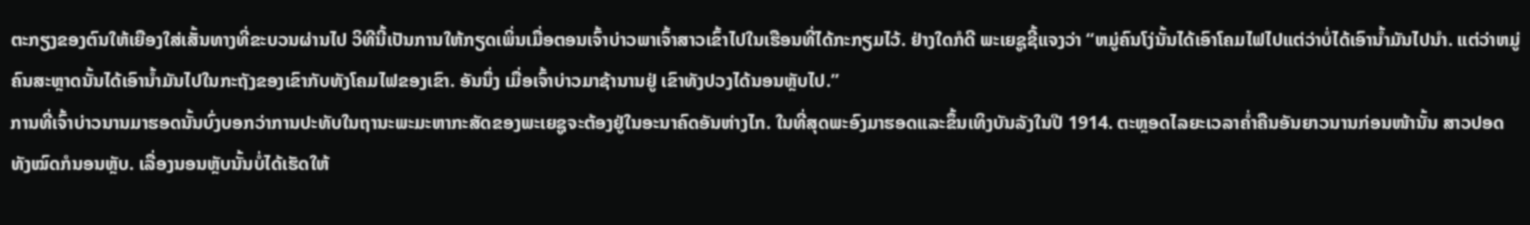ຕະກຽງຂອງຕົນໃຫ້ເຍືອງໃສ່ເສັ້ນທາງທີ່ຂະບວນຜ່ານໄປ ວິທີນີ້ເປັນການໃຫ້ກຽດເພິ່ນເມື່ອຕອນເຈົ້າບ່າວພາເຈົ້າສາວເຂົ້າໄປໃນເຮືອນທີ່ໄດ້ກະກຽມໄວ້. ຢ່າງໃດກໍດີ ພະເຍຊູຊີ້ແຈງວ່າ “ຫມູ່ຄົນໂງ່ນັ້ນໄດ້ເອົາໂຄມໄຟໄປແຕ່ວ່າບໍ່ໄດ້ເອົານ້ຳມັນໄປນຳ. ແຕ່ວ່າຫມູ່ຄົນສະຫຼາດນັ້ນໄດ້ເອົານ້ຳມັນໄປໃນກະຖັງຂອງເຂົາກັບທັງໂຄມໄຟຂອງເຂົາ. ອັນນຶ່ງ ເມື່ອເຈົ້າບ່າວມາຊ້ານານຢູ່ ເຂົາທັງປວງໄດ້ນອນຫຼັບໄປ.”
ການທີ່ເຈົ້າບ່າວນານມາຮອດນັ້ນບົ່ງບອກວ່າການປະທັບໃນຖານະພະມະຫາກະສັດຂອງພະເຍຊູຈະຕ້ອງຢູ່ໃນອະນາຄົດອັນຫ່າງໄກ. ໃນທີ່ສຸດພະອົງມາຮອດແລະຂຶ້ນເທິງບັນລັງໃນປີ 1914. ຕະຫຼອດໄລຍະເວລາຄ່ຳຄືນອັນຍາວນານກ່ອນໜ້ານັ້ນ ສາວປອດທັງໝົດກໍນອນຫຼັບ. ເລື່ອງນອນຫຼັບນັ້ນບໍ່ໄດ້ເຮັດໃຫ້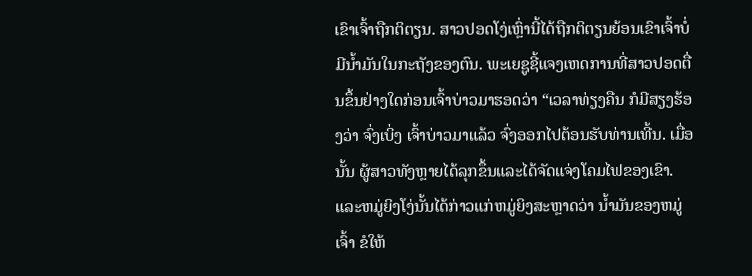ເຂົາເຈົ້າຖືກຕິຕຽນ. ສາວປອດໂງ່ເຫຼົ່ານີ້ໄດ້ຖືກຕິຕຽນຍ້ອນເຂົາເຈົ້າບໍ່ມີນ້ຳມັນໃນກະຖັງຂອງຕົນ. ພະເຍຊູຊີ້ແຈງເຫດການທີ່ສາວປອດຕື່ນຂຶ້ນຢ່າງໃດກ່ອນເຈົ້າບ່າວມາຮອດວ່າ “ເວລາທ່ຽງຄືນ ກໍມີສຽງຮ້ອງວ່າ ຈົ່ງເບິ່ງ ເຈົ້າບ່າວມາແລ້ວ ຈົ່ງອອກໄປຕ້ອນຮັບທ່ານເທີ້ນ. ເມື່ອນັ້ນ ຜູ້ສາວທັງຫຼາຍໄດ້ລຸກຂຶ້ນແລະໄດ້ຈັດແຈ່ງໂຄມໄຟຂອງເຂົາ. ແລະຫມູ່ຍິງໂງ່ນັ້ນໄດ້ກ່າວແກ່ຫມູ່ຍິງສະຫຼາດວ່າ ນ້ຳມັນຂອງຫມູ່ເຈົ້າ ຂໍໃຫ້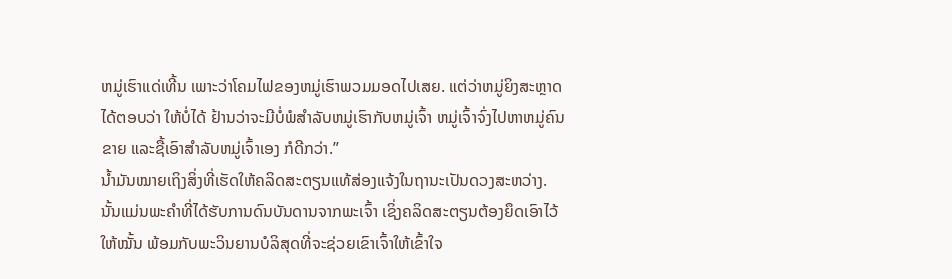ຫມູ່ເຮົາແດ່ເທີ້ນ ເພາະວ່າໂຄມໄຟຂອງຫມູ່ເຮົາພວມມອດໄປເສຍ. ແຕ່ວ່າຫມູ່ຍິງສະຫຼາດໄດ້ຕອບວ່າ ໃຫ້ບໍ່ໄດ້ ຢ້ານວ່າຈະມີບໍ່ພໍສຳລັບຫມູ່ເຮົາກັບຫມູ່ເຈົ້າ ຫມູ່ເຈົ້າຈົ່ງໄປຫາຫມູ່ຄົນຂາຍ ແລະຊື້ເອົາສຳລັບຫມູ່ເຈົ້າເອງ ກໍດີກວ່າ.”
ນ້ຳມັນໝາຍເຖິງສິ່ງທີ່ເຮັດໃຫ້ຄລິດສະຕຽນແທ້ສ່ອງແຈ້ງໃນຖານະເປັນດວງສະຫວ່າງ. ນັ້ນແມ່ນພະຄຳທີ່ໄດ້ຮັບການດົນບັນດານຈາກພະເຈົ້າ ເຊິ່ງຄລິດສະຕຽນຕ້ອງຍຶດເອົາໄວ້ໃຫ້ໝັ້ນ ພ້ອມກັບພະວິນຍານບໍລິສຸດທີ່ຈະຊ່ວຍເຂົາເຈົ້າໃຫ້ເຂົ້າໃຈ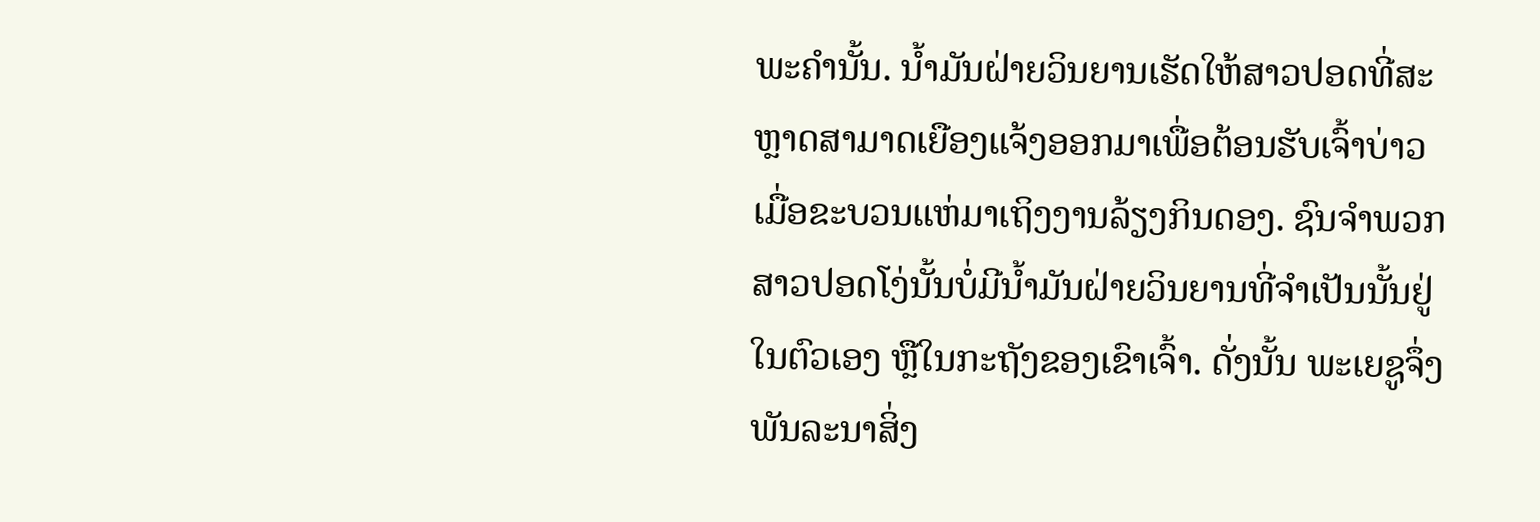ພະຄຳນັ້ນ. ນ້ຳມັນຝ່າຍວິນຍານເຮັດໃຫ້ສາວປອດທີ່ສະຫຼາດສາມາດເຍືອງແຈ້ງອອກມາເພື່ອຕ້ອນຮັບເຈົ້າບ່າວເມື່ອຂະບວນແຫ່ມາເຖິງງານລ້ຽງກິນດອງ. ຊົນຈຳພວກສາວປອດໂງ່ນັ້ນບໍ່ມີນ້ຳມັນຝ່າຍວິນຍານທີ່ຈຳເປັນນັ້ນຢູ່ໃນຕົວເອງ ຫຼືໃນກະຖັງຂອງເຂົາເຈົ້າ. ດັ່ງນັ້ນ ພະເຍຊູຈຶ່ງພັນລະນາສິ່ງ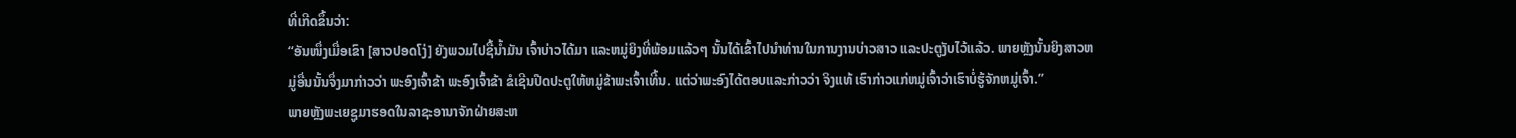ທີ່ເກີດຂຶ້ນວ່າ:
“ອັນໜຶ່ງເມື່ອເຂົາ [ສາວປອດໂງ່] ຍັງພວມໄປຊື້ນ້ຳມັນ ເຈົ້າບ່າວໄດ້ມາ ແລະຫມູ່ຍິງທີ່ພ້ອມແລ້ວໆ ນັ້ນໄດ້ເຂົ້າໄປນຳທ່ານໃນການງານບ່າວສາວ ແລະປະຕູງັບໄວ້ແລ້ວ. ພາຍຫຼັງນັ້ນຍິງສາວຫມູ່ອື່ນນັ້ນຈຶ່ງມາກ່າວວ່າ ພະອົງເຈົ້າຂ້າ ພະອົງເຈົ້າຂ້າ ຂໍເຊີນປືດປະຕູໃຫ້ຫມູ່ຂ້າພະເຈົ້າເທີ້ນ. ແຕ່ວ່າພະອົງໄດ້ຕອບແລະກ່າວວ່າ ຈິງແທ້ ເຮົາກ່າວແກ່ຫມູ່ເຈົ້າວ່າເຮົາບໍ່ຮູ້ຈັກຫມູ່ເຈົ້າ.”
ພາຍຫຼັງພະເຍຊູມາຮອດໃນລາຊະອານາຈັກຝ່າຍສະຫ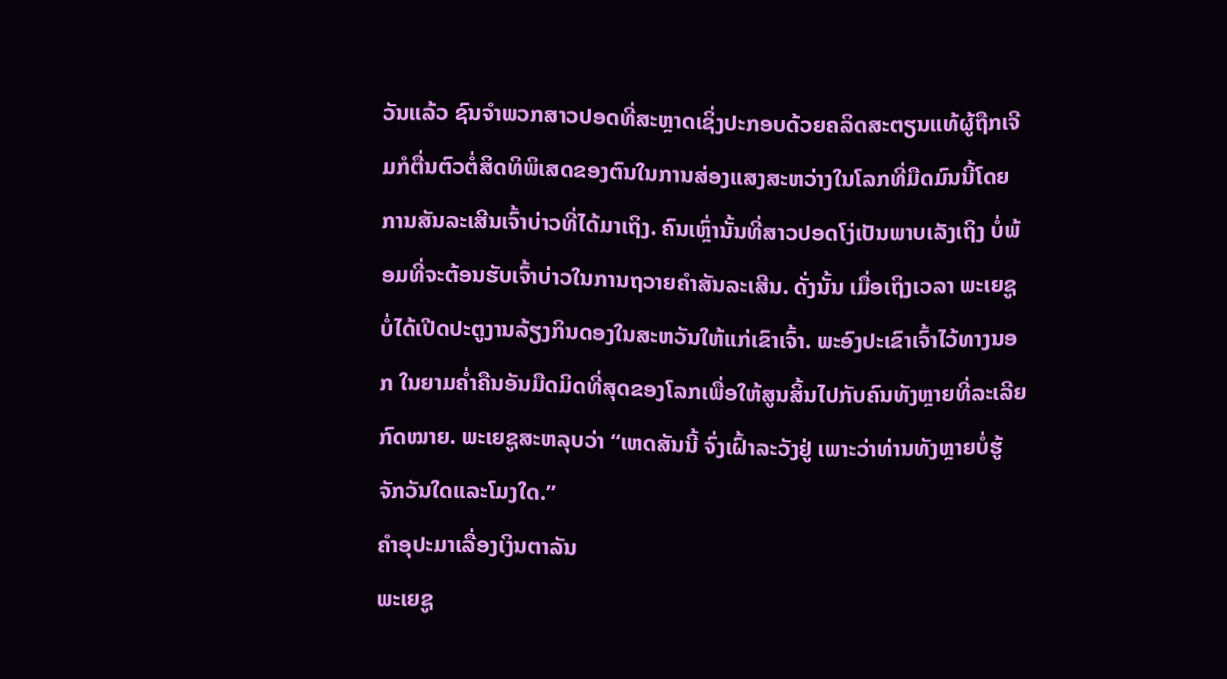ວັນແລ້ວ ຊົນຈຳພວກສາວປອດທີ່ສະຫຼາດເຊິ່ງປະກອບດ້ວຍຄລິດສະຕຽນແທ້ຜູ້ຖືກເຈີມກໍຕື່ນຕົວຕໍ່ສິດທິພິເສດຂອງຕົນໃນການສ່ອງແສງສະຫວ່າງໃນໂລກທີ່ມືດມົນນີ້ໂດຍການສັນລະເສີນເຈົ້າບ່າວທີ່ໄດ້ມາເຖິງ. ຄົນເຫຼົ່ານັ້ນທີ່ສາວປອດໂງ່ເປັນພາບເລັງເຖິງ ບໍ່ພ້ອມທີ່ຈະຕ້ອນຮັບເຈົ້າບ່າວໃນການຖວາຍຄຳສັນລະເສີນ. ດັ່ງນັ້ນ ເມື່ອເຖິງເວລາ ພະເຍຊູບໍ່ໄດ້ເປີດປະຕູງານລ້ຽງກິນດອງໃນສະຫວັນໃຫ້ແກ່ເຂົາເຈົ້າ. ພະອົງປະເຂົາເຈົ້າໄວ້ທາງນອກ ໃນຍາມຄ່ຳຄືນອັນມືດມິດທີ່ສຸດຂອງໂລກເພື່ອໃຫ້ສູນສິ້ນໄປກັບຄົນທັງຫຼາຍທີ່ລະເລີຍກົດໝາຍ. ພະເຍຊູສະຫລຸບວ່າ “ເຫດສັນນີ້ ຈົ່ງເຝົ້າລະວັງຢູ່ ເພາະວ່າທ່ານທັງຫຼາຍບໍ່ຮູ້ຈັກວັນໃດແລະໂມງໃດ.”
ຄຳອຸປະມາເລື່ອງເງິນຕາລັນ
ພະເຍຊູ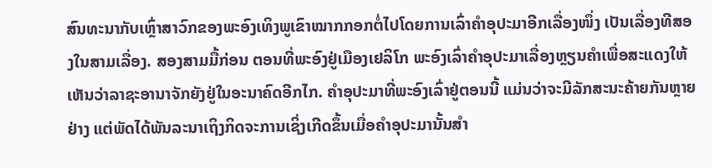ສົນທະນາກັບເຫຼົ່າສາວົກຂອງພະອົງເທິງພູເຂົາໝາກກອກຕໍ່ໄປໂດຍການເລົ່າຄຳອຸປະມາອີກເລື່ອງໜຶ່ງ ເປັນເລື່ອງທີສອງໃນສາມເລື່ອງ. ສອງສາມມື້ກ່ອນ ຕອນທີ່ພະອົງຢູ່ເມືອງເຢລິໂກ ພະອົງເລົ່າຄຳອຸປະມາເລື່ອງຫຼຽນຄຳເພື່ອສະແດງໃຫ້ເຫັນວ່າລາຊະອານາຈັກຍັງຢູ່ໃນອະນາຄົດອີກໄກ. ຄຳອຸປະມາທີ່ພະອົງເລົ່າຢູ່ຕອນນີ້ ແມ່ນວ່າຈະມີລັກສະນະຄ້າຍກັນຫຼາຍຢ່າງ ແຕ່ພັດໄດ້ພັນລະນາເຖິງກິດຈະການເຊິ່ງເກີດຂຶ້ນເມື່ອຄຳອຸປະມານັ້ນສຳ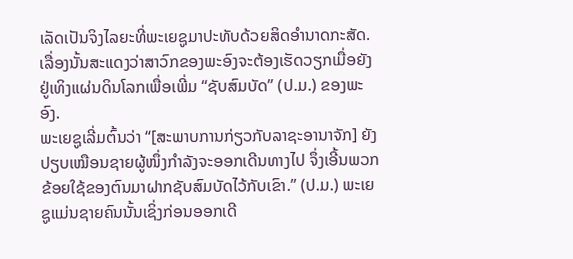ເລັດເປັນຈິງໄລຍະທີ່ພະເຍຊູມາປະທັບດ້ວຍສິດອຳນາດກະສັດ. ເລື່ອງນັ້ນສະແດງວ່າສາວົກຂອງພະອົງຈະຕ້ອງເຮັດວຽກເມື່ອຍັງຢູ່ເທິງແຜ່ນດິນໂລກເພື່ອເພີ່ມ “ຊັບສົມບັດ” (ປ.ມ.) ຂອງພະອົງ.
ພະເຍຊູເລີ່ມຕົ້ນວ່າ “[ສະພາບການກ່ຽວກັບລາຊະອານາຈັກ] ຍັງປຽບເໝືອນຊາຍຜູ້ໜຶ່ງກຳລັງຈະອອກເດີນທາງໄປ ຈຶ່ງເອີ້ນພວກຂ້ອຍໃຊ້ຂອງຕົນມາຝາກຊັບສົມບັດໄວ້ກັບເຂົາ.” (ປ.ມ.) ພະເຍຊູແມ່ນຊາຍຄົນນັ້ນເຊິ່ງກ່ອນອອກເດີ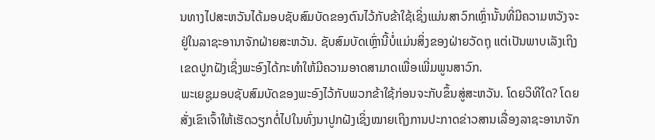ນທາງໄປສະຫວັນໄດ້ມອບຊັບສົມບັດຂອງຕົນໄວ້ກັບຂ້າໃຊ້ເຊິ່ງແມ່ນສາວົກເຫຼົ່ານັ້ນທີ່ມີຄວາມຫວັງຈະຢູ່ໃນລາຊະອານາຈັກຝ່າຍສະຫວັນ. ຊັບສົມບັດເຫຼົ່ານີ້ບໍ່ແມ່ນສິ່ງຂອງຝ່າຍວັດຖຸ ແຕ່ເປັນພາບເລັງເຖິງເຂດປູກຝັງເຊິ່ງພະອົງໄດ້ກະທຳໃຫ້ມີຄວາມອາດສາມາດເພື່ອເພີ່ມພູນສາວົກ.
ພະເຍຊູມອບຊັບສົມບັດຂອງພະອົງໄວ້ກັບພວກຂ້າໃຊ້ກ່ອນຈະກັບຂຶ້ນສູ່ສະຫວັນ. ໂດຍວິທີໃດ? ໂດຍສັ່ງເຂົາເຈົ້າໃຫ້ເຮັດວຽກຕໍ່ໄປໃນທົ່ງນາປູກຝັງເຊິ່ງໝາຍເຖິງການປະກາດຂ່າວສານເລື່ອງລາຊະອານາຈັກ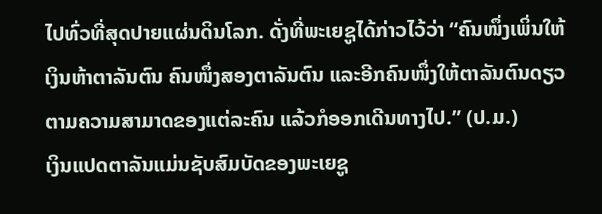ໄປທົ່ວທີ່ສຸດປາຍແຜ່ນດິນໂລກ. ດັ່ງທີ່ພະເຍຊູໄດ້ກ່າວໄວ້ວ່າ “ຄົນໜຶ່ງເພິ່ນໃຫ້ເງິນຫ້າຕາລັນຕົນ ຄົນໜຶ່ງສອງຕາລັນຕົນ ແລະອີກຄົນໜຶ່ງໃຫ້ຕາລັນຕົນດຽວ ຕາມຄວາມສາມາດຂອງແຕ່ລະຄົນ ແລ້ວກໍອອກເດີນທາງໄປ.” (ປ.ມ.)
ເງິນແປດຕາລັນແມ່ນຊັບສົມບັດຂອງພະເຍຊູ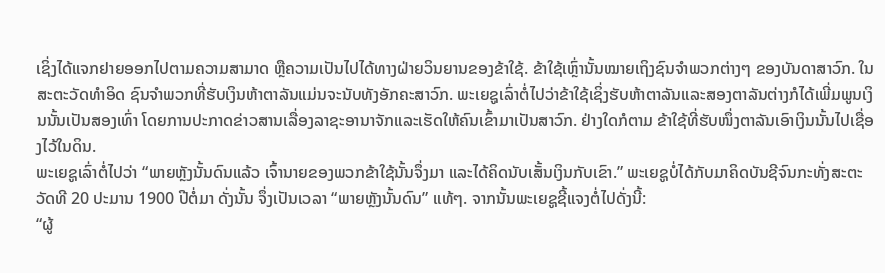ເຊິ່ງໄດ້ແຈກຢາຍອອກໄປຕາມຄວາມສາມາດ ຫຼືຄວາມເປັນໄປໄດ້ທາງຝ່າຍວິນຍານຂອງຂ້າໃຊ້. ຂ້າໃຊ້ເຫຼົ່ານັ້ນໝາຍເຖິງຊົນຈຳພວກຕ່າງໆ ຂອງບັນດາສາວົກ. ໃນສະຕະວັດທຳອິດ ຊົນຈຳພວກທີ່ຮັບເງິນຫ້າຕາລັນແມ່ນຈະນັບທັງອັກຄະສາວົກ. ພະເຍຊູເລົ່າຕໍ່ໄປວ່າຂ້າໃຊ້ເຊິ່ງຮັບຫ້າຕາລັນແລະສອງຕາລັນຕ່າງກໍໄດ້ເພີ່ມພູນເງິນນັ້ນເປັນສອງເທົ່າ ໂດຍການປະກາດຂ່າວສານເລື່ອງລາຊະອານາຈັກແລະເຮັດໃຫ້ຄົນເຂົ້າມາເປັນສາວົກ. ຢ່າງໃດກໍຕາມ ຂ້າໃຊ້ທີ່ຮັບໜຶ່ງຕາລັນເອົາເງິນນັ້ນໄປເຊື່ອງໄວ້ໃນດິນ.
ພະເຍຊູເລົ່າຕໍ່ໄປວ່າ “ພາຍຫຼັງນັ້ນດົນແລ້ວ ເຈົ້ານາຍຂອງພວກຂ້າໃຊ້ນັ້ນຈຶ່ງມາ ແລະໄດ້ຄິດນັບເສັ້ນເງິນກັບເຂົາ.” ພະເຍຊູບໍ່ໄດ້ກັບມາຄິດບັນຊີຈົນກະທັ່ງສະຕະວັດທີ 20 ປະມານ 1900 ປີຕໍ່ມາ ດັ່ງນັ້ນ ຈຶ່ງເປັນເວລາ “ພາຍຫຼັງນັ້ນດົນ” ແທ້ໆ. ຈາກນັ້ນພະເຍຊູຊີ້ແຈງຕໍ່ໄປດັ່ງນີ້:
“ຜູ້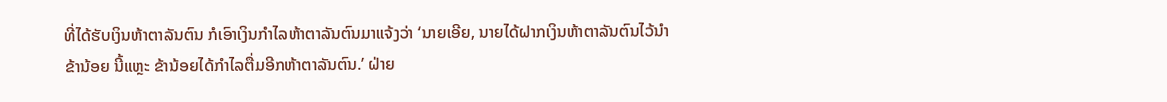ທີ່ໄດ້ຮັບເງິນຫ້າຕາລັນຕົນ ກໍເອົາເງິນກຳໄລຫ້າຕາລັນຕົນມາແຈ້ງວ່າ ‘ນາຍເອີຍ, ນາຍໄດ້ຝາກເງິນຫ້າຕາລັນຕົນໄວ້ນຳຂ້ານ້ອຍ ນີ້ແຫຼະ ຂ້ານ້ອຍໄດ້ກຳໄລຕື່ມອີກຫ້າຕາລັນຕົນ.’ ຝ່າຍ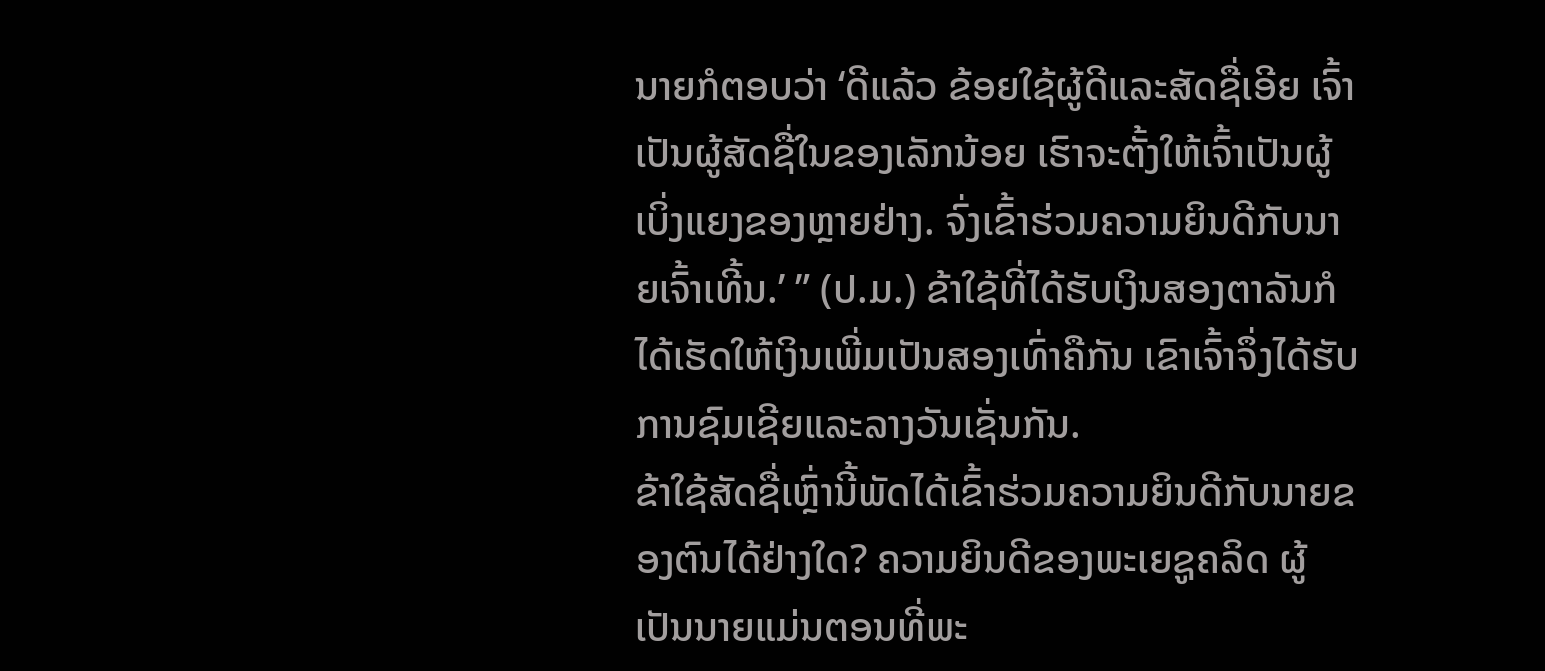ນາຍກໍຕອບວ່າ ‘ດີແລ້ວ ຂ້ອຍໃຊ້ຜູ້ດີແລະສັດຊື່ເອີຍ ເຈົ້າເປັນຜູ້ສັດຊື່ໃນຂອງເລັກນ້ອຍ ເຮົາຈະຕັ້ງໃຫ້ເຈົ້າເປັນຜູ້ເບິ່ງແຍງຂອງຫຼາຍຢ່າງ. ຈົ່ງເຂົ້າຮ່ວມຄວາມຍິນດີກັບນາຍເຈົ້າເທີ້ນ.’ ” (ປ.ມ.) ຂ້າໃຊ້ທີ່ໄດ້ຮັບເງິນສອງຕາລັນກໍໄດ້ເຮັດໃຫ້ເງິນເພີ່ມເປັນສອງເທົ່າຄືກັນ ເຂົາເຈົ້າຈຶ່ງໄດ້ຮັບການຊົມເຊີຍແລະລາງວັນເຊັ່ນກັນ.
ຂ້າໃຊ້ສັດຊື່ເຫຼົ່ານີ້ພັດໄດ້ເຂົ້າຮ່ວມຄວາມຍິນດີກັບນາຍຂອງຕົນໄດ້ຢ່າງໃດ? ຄວາມຍິນດີຂອງພະເຍຊູຄລິດ ຜູ້ເປັນນາຍແມ່ນຕອນທີ່ພະ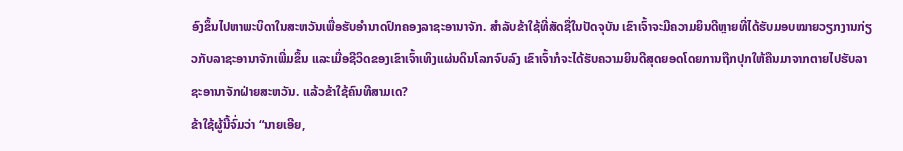ອົງຂຶ້ນໄປຫາພະບິດາໃນສະຫວັນເພື່ອຮັບອຳນາດປົກຄອງລາຊະອານາຈັກ. ສຳລັບຂ້າໃຊ້ທີ່ສັດຊື່ໃນປັດຈຸບັນ ເຂົາເຈົ້າຈະມີຄວາມຍິນດີຫຼາຍທີ່ໄດ້ຮັບມອບໝາຍວຽກງານກ່ຽວກັບລາຊະອານາຈັກເພີ່ມຂຶ້ນ ແລະເມື່ອຊີວິດຂອງເຂົາເຈົ້າເທິງແຜ່ນດິນໂລກຈົບລົງ ເຂົາເຈົ້າກໍຈະໄດ້ຮັບຄວາມຍິນດີສຸດຍອດໂດຍການຖືກປຸກໃຫ້ຄືນມາຈາກຕາຍໄປຮັບລາຊະອານາຈັກຝ່າຍສະຫວັນ. ແລ້ວຂ້າໃຊ້ຄົນທີສາມເດ?
ຂ້າໃຊ້ຜູ້ນີ້ຈົ່ມວ່າ “ນາຍເອີຍ,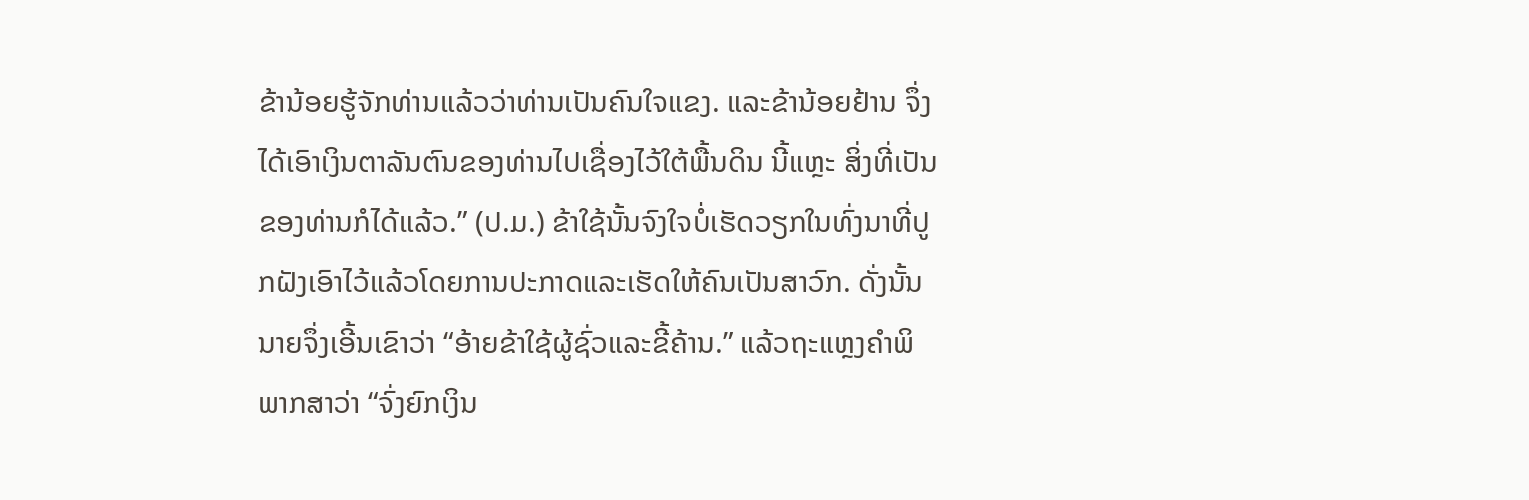ຂ້ານ້ອຍຮູ້ຈັກທ່ານແລ້ວວ່າທ່ານເປັນຄົນໃຈແຂງ. ແລະຂ້ານ້ອຍຢ້ານ ຈຶ່ງໄດ້ເອົາເງິນຕາລັນຕົນຂອງທ່ານໄປເຊື່ອງໄວ້ໃຕ້ພື້ນດິນ ນີ້ແຫຼະ ສິ່ງທີ່ເປັນຂອງທ່ານກໍໄດ້ແລ້ວ.” (ປ.ມ.) ຂ້າໃຊ້ນັ້ນຈົງໃຈບໍ່ເຮັດວຽກໃນທົ່ງນາທີ່ປູກຝັງເອົາໄວ້ແລ້ວໂດຍການປະກາດແລະເຮັດໃຫ້ຄົນເປັນສາວົກ. ດັ່ງນັ້ນນາຍຈຶ່ງເອີ້ນເຂົາວ່າ “ອ້າຍຂ້າໃຊ້ຜູ້ຊົ່ວແລະຂີ້ຄ້ານ.” ແລ້ວຖະແຫຼງຄຳພິພາກສາວ່າ “ຈົ່ງຍົກເງິນ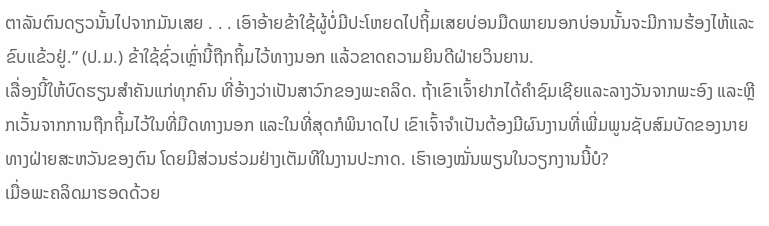ຕາລັນຕົນດຽວນັ້ນໄປຈາກມັນເສຍ . . . ເອົາອ້າຍຂ້າໃຊ້ຜູ້ບໍ່ມີປະໂຫຍດໄປຖິ້ມເສຍບ່ອນມືດພາຍນອກບ່ອນນັ້ນຈະມີການຮ້ອງໄຫ້ແລະຂົບແຂ້ວຢູ່.” (ປ.ມ.) ຂ້າໃຊ້ຊົ່ວເຫຼົ່ານີ້ຖືກຖິ້ມໄວ້ທາງນອກ ແລ້ວຂາດຄວາມຍິນດີຝ່າຍວິນຍານ.
ເລື່ອງນີ້ໃຫ້ບົດຮຽນສຳຄັນແກ່ທຸກຄົນ ທີ່ອ້າງວ່າເປັນສາວົກຂອງພະຄລິດ. ຖ້າເຂົາເຈົ້າຢາກໄດ້ຄຳຊົມເຊີຍແລະລາງວັນຈາກພະອົງ ແລະຫຼີກເວັ້ນຈາກການຖືກຖິ້ມໄວ້ໃນທີ່ມືດທາງນອກ ແລະໃນທີ່ສຸດກໍພິນາດໄປ ເຂົາເຈົ້າຈຳເປັນຕ້ອງມີຜົນງານທີ່ເພີ່ມພູນຊັບສົມບັດຂອງນາຍທາງຝ່າຍສະຫວັນຂອງຕົນ ໂດຍມີສ່ວນຮ່ວມຢ່າງເຕັມທີໃນງານປະກາດ. ເຮົາເອງໝັ່ນພຽນໃນວຽກງານນີ້ບໍ?
ເມື່ອພະຄລິດມາຮອດດ້ວຍ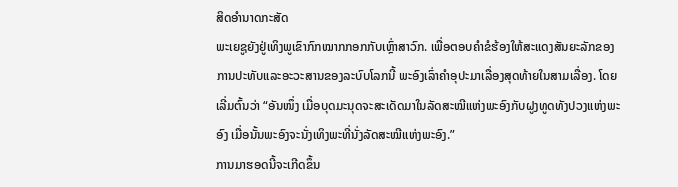ສິດອຳນາດກະສັດ
ພະເຍຊູຍັງຢູ່ເທິງພູເຂົາກົກໝາກກອກກັບເຫຼົ່າສາວົກ. ເພື່ອຕອບຄຳຂໍຮ້ອງໃຫ້ສະແດງສັນຍະລັກຂອງການປະທັບແລະອະວະສານຂອງລະບົບໂລກນີ້ ພະອົງເລົ່າຄຳອຸປະມາເລື່ອງສຸດທ້າຍໃນສາມເລື່ອງ. ໂດຍເລີ່ມຕົ້ນວ່າ “ອັນໜຶ່ງ ເມື່ອບຸດມະນຸດຈະສະເດັດມາໃນລັດສະໝີແຫ່ງພະອົງກັບຝູງທູດທັງປວງແຫ່ງພະອົງ ເມື່ອນັ້ນພະອົງຈະນັ່ງເທິງພະທີ່ນັ່ງລັດສະໝີແຫ່ງພະອົງ.”
ການມາຮອດນີ້ຈະເກີດຂຶ້ນ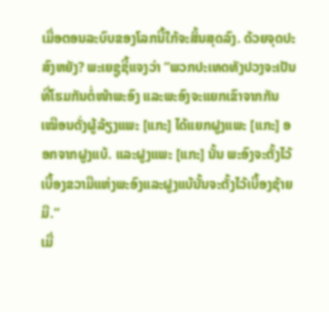ເມື່ອຕອນລະບົບຂອງໂລກນີ້ໃກ້ຈະສິ້ນສຸດລົງ. ດ້ວຍຈຸດປະສົງຫຍັງ? ພະເຍຊູຊີ້ແຈງວ່າ “ພວກປະເທດທັງປວງຈະເປັນທີ່ໂຮມກັນຕໍ່ໜ້າພະອົງ ແລະພະອົງຈະແຍກເຂົາຈາກກັນ ເໝືອນດັ່ງຜູ້ລ້ຽງແພະ [ແກະ] ໄດ້ແຍກຝູງແພະ [ແກະ] ອອກຈາກຝູງແບ້. ແລະຝູງແພະ [ແກະ] ນັ້ນ ພະອົງຈະຕັ້ງໄວ້ເບື້ອງຂວາມືແຫ່ງພະອົງແລະຝູງແບ້ນັ້ນຈະຕັ້ງໄວ້ເບື້ອງຊ້າຍມື.”
ເມື່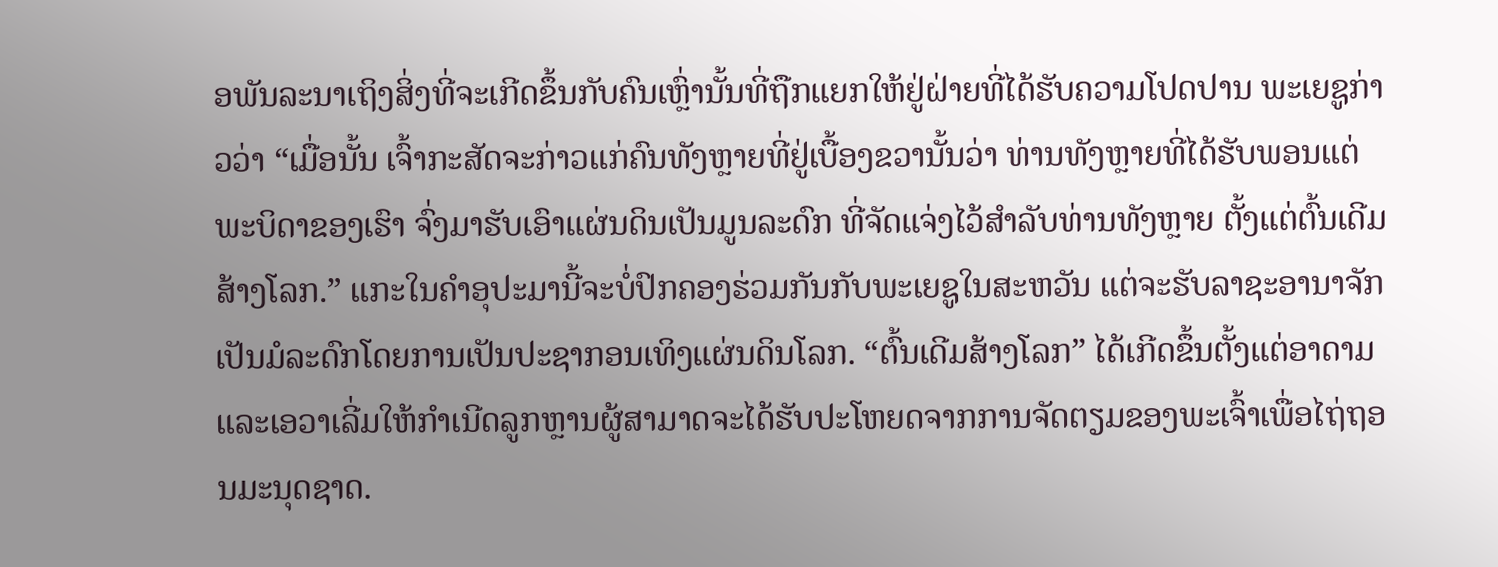ອພັນລະນາເຖິງສິ່ງທີ່ຈະເກີດຂຶ້ນກັບຄົນເຫຼົ່ານັ້ນທີ່ຖືກແຍກໃຫ້ຢູ່ຝ່າຍທີ່ໄດ້ຮັບຄວາມໂປດປານ ພະເຍຊູກ່າວວ່າ “ເມື່ອນັ້ນ ເຈົ້າກະສັດຈະກ່າວແກ່ຄົນທັງຫຼາຍທີ່ຢູ່ເບື້ອງຂວານັ້ນວ່າ ທ່ານທັງຫຼາຍທີ່ໄດ້ຮັບພອນແຕ່ພະບິດາຂອງເຮົາ ຈົ່ງມາຮັບເອົາແຜ່ນດິນເປັນມູນລະດົກ ທີ່ຈັດແຈ່ງໄວ້ສຳລັບທ່ານທັງຫຼາຍ ຕັ້ງແຕ່ຕົ້ນເດີມສ້າງໂລກ.” ແກະໃນຄຳອຸປະມານີ້ຈະບໍ່ປົກຄອງຮ່ວມກັນກັບພະເຍຊູໃນສະຫວັນ ແຕ່ຈະຮັບລາຊະອານາຈັກເປັນມໍລະດົກໂດຍການເປັນປະຊາກອນເທິງແຜ່ນດິນໂລກ. “ຕົ້ນເດີມສ້າງໂລກ” ໄດ້ເກີດຂຶ້ນຕັ້ງແຕ່ອາດາມແລະເອວາເລີ່ມໃຫ້ກຳເນີດລູກຫຼານຜູ້ສາມາດຈະໄດ້ຮັບປະໂຫຍດຈາກການຈັດຕຽມຂອງພະເຈົ້າເພື່ອໄຖ່ຖອນມະນຸດຊາດ.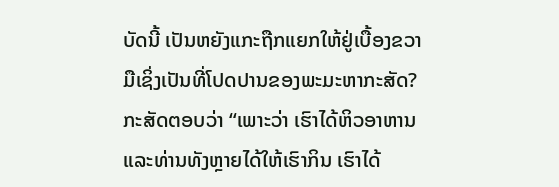ບັດນີ້ ເປັນຫຍັງແກະຖືກແຍກໃຫ້ຢູ່ເບື້ອງຂວາມືເຊິ່ງເປັນທີ່ໂປດປານຂອງພະມະຫາກະສັດ? ກະສັດຕອບວ່າ “ເພາະວ່າ ເຮົາໄດ້ຫິວອາຫານແລະທ່ານທັງຫຼາຍໄດ້ໃຫ້ເຮົາກິນ ເຮົາໄດ້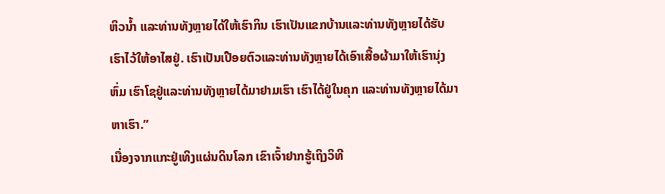ຫິວນ້ຳ ແລະທ່ານທັງຫຼາຍໄດ້ໃຫ້ເຮົາກິນ ເຮົາເປັນແຂກບ້ານແລະທ່ານທັງຫຼາຍໄດ້ຮັບເຮົາໄວ້ໃຫ້ອາໄສຢູ່. ເຮົາເປັນເປືອຍຕົວແລະທ່ານທັງຫຼາຍໄດ້ເອົາເສື້ອຜ້າມາໃຫ້ເຮົານຸ່ງຫົ່ມ ເຮົາໂຊຢູ່ແລະທ່ານທັງຫຼາຍໄດ້ມາຢາມເຮົາ ເຮົາໄດ້ຢູ່ໃນຄຸກ ແລະທ່ານທັງຫຼາຍໄດ້ມາຫາເຮົາ.”
ເນື່ອງຈາກແກະຢູ່ເທິງແຜ່ນດິນໂລກ ເຂົາເຈົ້າຢາກຮູ້ເຖິງວິທີ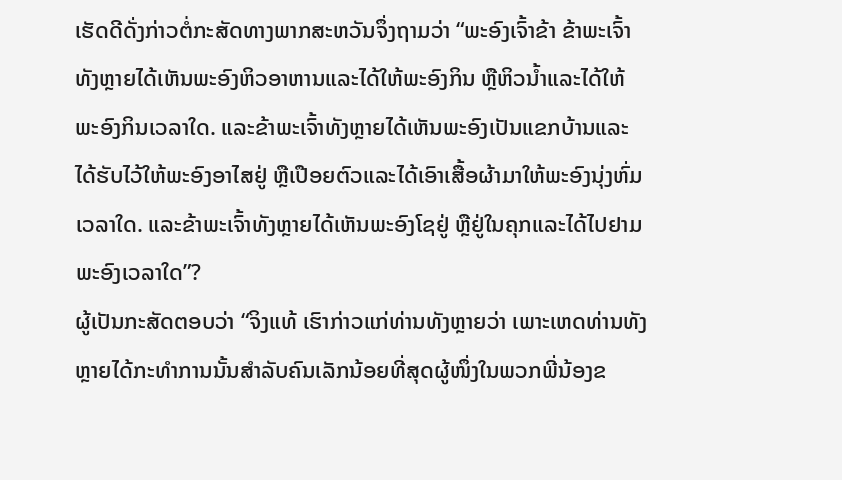ເຮັດດີດັ່ງກ່າວຕໍ່ກະສັດທາງພາກສະຫວັນຈຶ່ງຖາມວ່າ “ພະອົງເຈົ້າຂ້າ ຂ້າພະເຈົ້າທັງຫຼາຍໄດ້ເຫັນພະອົງຫິວອາຫານແລະໄດ້ໃຫ້ພະອົງກິນ ຫຼືຫິວນ້ຳແລະໄດ້ໃຫ້ພະອົງກິນເວລາໃດ. ແລະຂ້າພະເຈົ້າທັງຫຼາຍໄດ້ເຫັນພະອົງເປັນແຂກບ້ານແລະໄດ້ຮັບໄວ້ໃຫ້ພະອົງອາໄສຢູ່ ຫຼືເປືອຍຕົວແລະໄດ້ເອົາເສື້ອຜ້າມາໃຫ້ພະອົງນຸ່ງຫົ່ມເວລາໃດ. ແລະຂ້າພະເຈົ້າທັງຫຼາຍໄດ້ເຫັນພະອົງໂຊຢູ່ ຫຼືຢູ່ໃນຄຸກແລະໄດ້ໄປຢາມພະອົງເວລາໃດ”?
ຜູ້ເປັນກະສັດຕອບວ່າ “ຈິງແທ້ ເຮົາກ່າວແກ່ທ່ານທັງຫຼາຍວ່າ ເພາະເຫດທ່ານທັງຫຼາຍໄດ້ກະທຳການນັ້ນສຳລັບຄົນເລັກນ້ອຍທີ່ສຸດຜູ້ໜຶ່ງໃນພວກພີ່ນ້ອງຂ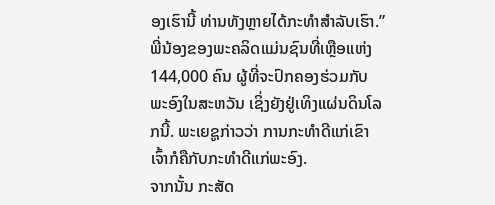ອງເຮົານີ້ ທ່ານທັງຫຼາຍໄດ້ກະທຳສຳລັບເຮົາ.” ພີ່ນ້ອງຂອງພະຄລິດແມ່ນຊົນທີ່ເຫຼືອແຫ່ງ 144,000 ຄົນ ຜູ້ທີ່ຈະປົກຄອງຮ່ວມກັບພະອົງໃນສະຫວັນ ເຊິ່ງຍັງຢູ່ເທິງແຜ່ນດິນໂລກນີ້. ພະເຍຊູກ່າວວ່າ ການກະທຳດີແກ່ເຂົາເຈົ້າກໍຄືກັບກະທຳດີແກ່ພະອົງ.
ຈາກນັ້ນ ກະສັດ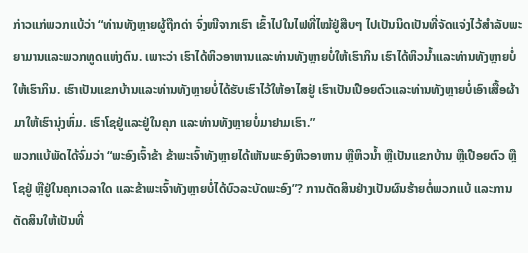ກ່າວແກ່ພວກແບ້ວ່າ “ທ່ານທັງຫຼາຍຜູ້ຖືກດ່າ ຈົ່ງໜີຈາກເຮົາ ເຂົ້າໄປໃນໄຟທີ່ໄໝ້ຢູ່ສືບໆ ໄປເປັນນິດເປັນທີ່ຈັດແຈ່ງໄວ້ສຳລັບພະຍາມານແລະພວກທູດແຫ່ງຕົນ. ເພາະວ່າ ເຮົາໄດ້ຫິວອາຫານແລະທ່ານທັງຫຼາຍບໍ່ໃຫ້ເຮົາກິນ ເຮົາໄດ້ຫິວນ້ຳແລະທ່ານທັງຫຼາຍບໍ່ໃຫ້ເຮົາກິນ. ເຮົາເປັນແຂກບ້ານແລະທ່ານທັງຫຼາຍບໍ່ໄດ້ຮັບເຮົາໄວ້ໃຫ້ອາໄສຢູ່ ເຮົາເປັນເປືອຍຕົວແລະທ່ານທັງຫຼາຍບໍ່ເອົາເສື້ອຜ້າມາໃຫ້ເຮົານຸ່ງຫົ່ມ. ເຮົາໂຊຢູ່ແລະຢູ່ໃນຄຸກ ແລະທ່ານທັງຫຼາຍບໍ່ມາຢາມເຮົາ.”
ພວກແບ້ພັດໄດ້ຈົ່ມວ່າ “ພະອົງເຈົ້າຂ້າ ຂ້າພະເຈົ້າທັງຫຼາຍໄດ້ເຫັນພະອົງຫິວອາຫານ ຫຼືຫິວນ້ຳ ຫຼືເປັນແຂກບ້ານ ຫຼືເປືອຍຕົວ ຫຼືໂຊຢູ່ ຫຼືຢູ່ໃນຄຸກເວລາໃດ ແລະຂ້າພະເຈົ້າທັງຫຼາຍບໍ່ໄດ້ບົວລະບັດພະອົງ”? ການຕັດສິນຢ່າງເປັນຜົນຮ້າຍຕໍ່ພວກແບ້ ແລະການຕັດສິນໃຫ້ເປັນທີ່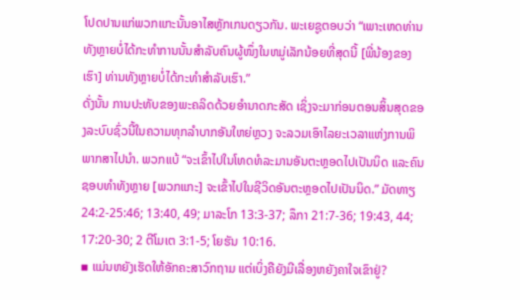ໂປດປານແກ່ພວກແກະນັ້ນອາໄສຫຼັກເກນດຽວກັນ. ພະເຍຊູຕອບວ່າ “ເພາະເຫດທ່ານທັງຫຼາຍບໍ່ໄດ້ກະທຳການນັ້ນສຳລັບຄົນຜູ້ໜຶ່ງໃນຫມູ່ເລັກນ້ອຍທີ່ສຸດນີ້ [ພີ່ນ້ອງຂອງເຮົາ] ທ່ານທັງຫຼາຍບໍ່ໄດ້ກະທຳສຳລັບເຮົາ.”
ດັ່ງນັ້ນ ການປະທັບຂອງພະຄລິດດ້ວຍອຳນາດກະສັດ ເຊິ່ງຈະມາກ່ອນຕອນສິ້ນສຸດຂອງລະບົບຊົ່ວນີ້ໃນຄວາມທຸກລຳບາກອັນໃຫຍ່ຫຼວງ ຈະລວມເອົາໄລຍະເວລາແຫ່ງການພິພາກສາໄປນຳ. ພວກແບ້ “ຈະເຂົ້າໄປໃນໂທດທໍລະມານອັນຕະຫຼອດໄປເປັນນິດ ແລະຄົນຊອບທຳທັງຫຼາຍ [ພວກແກະ] ຈະເຂົ້າໄປໃນຊີວິດອັນຕະຫຼອດໄປເປັນນິດ.” ມັດທາຽ 24:2-25:46; 13:40, 49; ມາລະໂກ 13:3-37; ລຶກາ 21:7-36; 19:43, 44; 17:20-30; 2 ຕີໂມເຕ 3:1-5; ໂຍຮັນ 10:16.
▪ ແມ່ນຫຍັງເຮັດໃຫ້ອັກຄະສາວົກຖາມ ແຕ່ເບິ່ງຄືຍັງມີເລື່ອງຫຍັງຄາໃຈເຂົາຢູ່?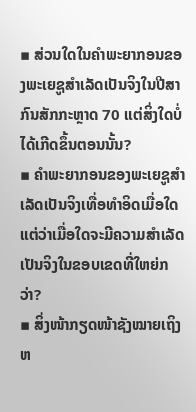▪ ສ່ວນໃດໃນຄຳພະຍາກອນຂອງພະເຍຊູສຳເລັດເປັນຈິງໃນປີສາກົນສັກກະຫຼາດ 70 ແຕ່ສິ່ງໃດບໍ່ໄດ້ເກີດຂຶ້ນຕອນນັ້ນ?
▪ ຄຳພະຍາກອນຂອງພະເຍຊູສຳເລັດເປັນຈິງເທື່ອທຳອິດເມື່ອໃດ ແຕ່ວ່າເມື່ອໃດຈະມີຄວາມສຳເລັດເປັນຈິງໃນຂອບເຂດທີ່ໃຫຍ່ກວ່າ?
▪ ສິ່ງໜ້າກຽດໜ້າຊັງໝາຍເຖິງຫ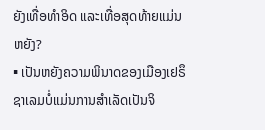ຍັງເທື່ອທຳອິດ ແລະເທື່ອສຸດທ້າຍແມ່ນຫຍັງ?
▪ ເປັນຫຍັງຄວາມພິນາດຂອງເມືອງເຢຣຶຊາເລມບໍ່ແມ່ນການສຳເລັດເປັນຈິ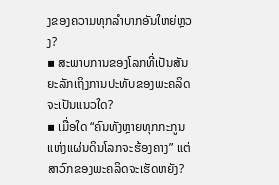ງຂອງຄວາມທຸກລຳບາກອັນໃຫຍ່ຫຼວງ?
▪ ສະພາບການຂອງໂລກທີ່ເປັນສັນຍະລັກເຖິງການປະທັບຂອງພະຄລິດຈະເປັນແນວໃດ?
▪ ເມື່ອໃດ “ຄົນທັງຫຼາຍທຸກກະກູນແຫ່ງແຜ່ນດິນໂລກຈະຮ້ອງຄາງ” ແຕ່ສາວົກຂອງພະຄລິດຈະເຮັດຫຍັງ?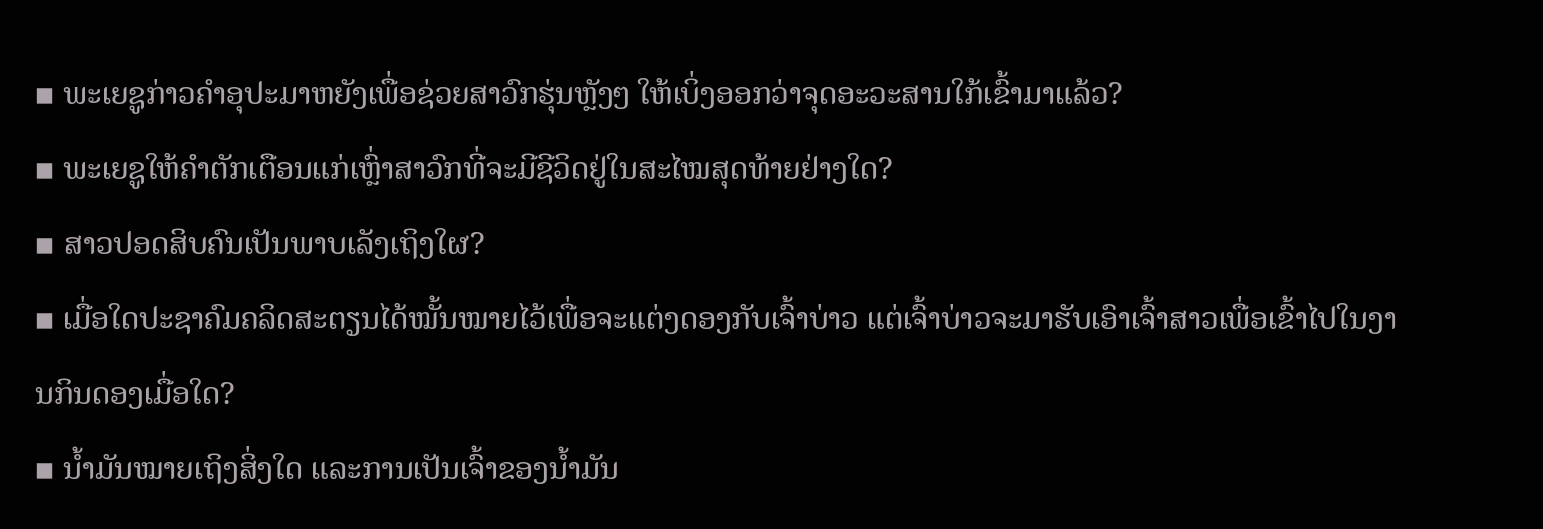▪ ພະເຍຊູກ່າວຄຳອຸປະມາຫຍັງເພື່ອຊ່ວຍສາວົກຮຸ່ນຫຼັງໆ ໃຫ້ເບິ່ງອອກວ່າຈຸດອະວະສານໃກ້ເຂົ້າມາແລ້ວ?
▪ ພະເຍຊູໃຫ້ຄຳຕັກເຕືອນແກ່ເຫຼົ່າສາວົກທີ່ຈະມີຊີວິດຢູ່ໃນສະໄໝສຸດທ້າຍຢ່າງໃດ?
▪ ສາວປອດສິບຄົນເປັນພາບເລັງເຖິງໃຜ?
▪ ເມື່ອໃດປະຊາຄົມຄລິດສະຕຽນໄດ້ໝັ້ນໝາຍໄວ້ເພື່ອຈະແຕ່ງດອງກັບເຈົ້າບ່າວ ແຕ່ເຈົ້າບ່າວຈະມາຮັບເອົາເຈົ້າສາວເພື່ອເຂົ້າໄປໃນງານກິນດອງເມື່ອໃດ?
▪ ນ້ຳມັນໝາຍເຖິງສິ່ງໃດ ແລະການເປັນເຈົ້າຂອງນ້ຳມັນ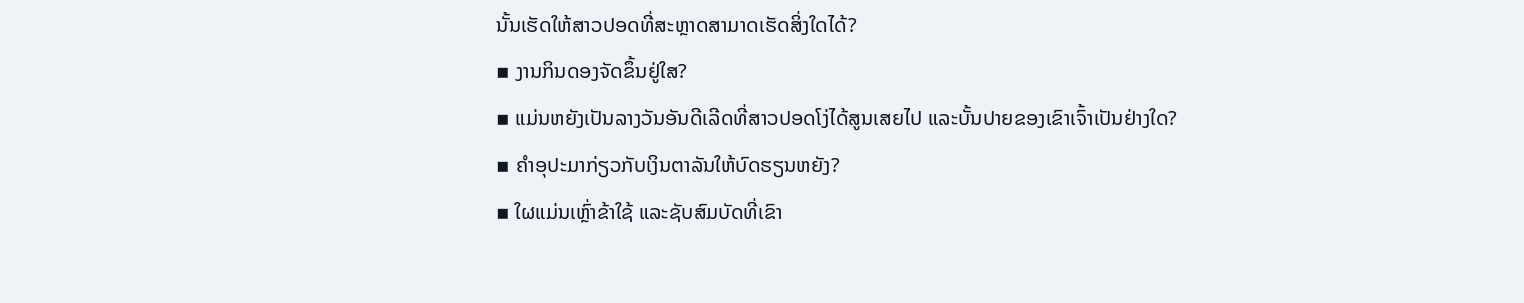ນັ້ນເຮັດໃຫ້ສາວປອດທີ່ສະຫຼາດສາມາດເຮັດສິ່ງໃດໄດ້?
▪ ງານກິນດອງຈັດຂຶ້ນຢູ່ໃສ?
▪ ແມ່ນຫຍັງເປັນລາງວັນອັນດີເລີດທີ່ສາວປອດໂງ່ໄດ້ສູນເສຍໄປ ແລະບັ້ນປາຍຂອງເຂົາເຈົ້າເປັນຢ່າງໃດ?
▪ ຄຳອຸປະມາກ່ຽວກັບເງິນຕາລັນໃຫ້ບົດຮຽນຫຍັງ?
▪ ໃຜແມ່ນເຫຼົ່າຂ້າໃຊ້ ແລະຊັບສົມບັດທີ່ເຂົາ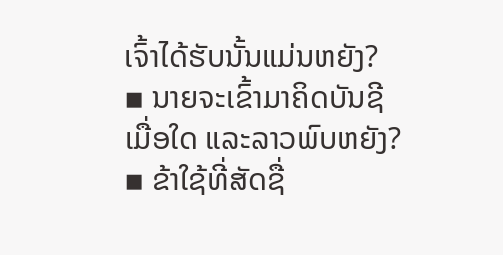ເຈົ້າໄດ້ຮັບນັ້ນແມ່ນຫຍັງ?
▪ ນາຍຈະເຂົ້າມາຄິດບັນຊີເມື່ອໃດ ແລະລາວພົບຫຍັງ?
▪ ຂ້າໃຊ້ທີ່ສັດຊື່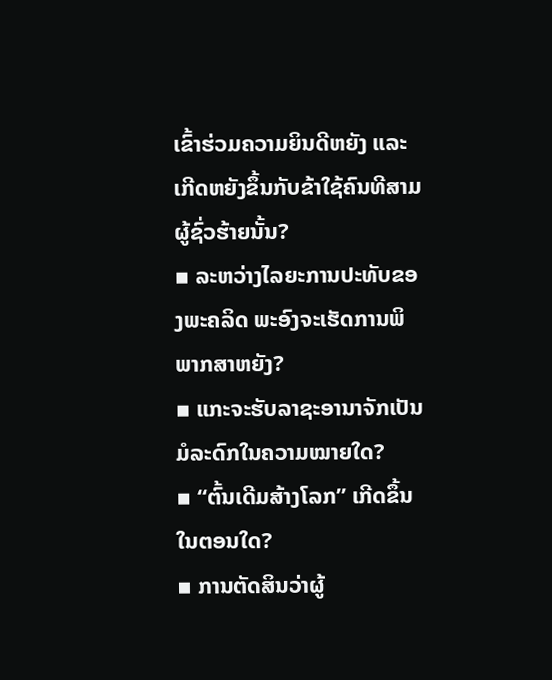ເຂົ້າຮ່ວມຄວາມຍິນດີຫຍັງ ແລະເກີດຫຍັງຂຶ້ນກັບຂ້າໃຊ້ຄົນທີສາມຜູ້ຊົ່ວຮ້າຍນັ້ນ?
▪ ລະຫວ່າງໄລຍະການປະທັບຂອງພະຄລິດ ພະອົງຈະເຮັດການພິພາກສາຫຍັງ?
▪ ແກະຈະຮັບລາຊະອານາຈັກເປັນມໍລະດົກໃນຄວາມໝາຍໃດ?
▪ “ຕົ້ນເດີມສ້າງໂລກ” ເກີດຂຶ້ນໃນຕອນໃດ?
▪ ການຕັດສິນວ່າຜູ້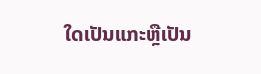ໃດເປັນແກະຫຼືເປັນ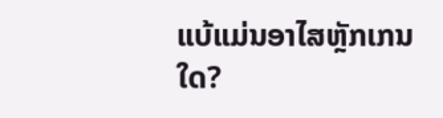ແບ້ແມ່ນອາໄສຫຼັກເກນໃດ?